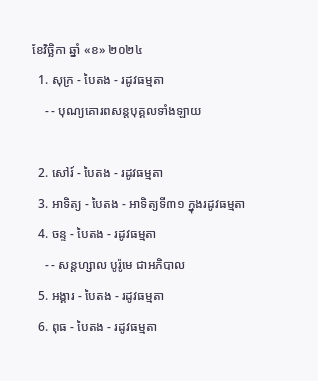ខែវិច្ឆិកា ឆ្នាំ «ខ» ២០២៤
  1. សុក្រ - បៃតង - រដូវធម្មតា
    - - បុណ្យគោរពសន្ដបុគ្គលទាំងឡាយ

  2. សៅរ៍ - បៃតង - រដូវធម្មតា
  3. អាទិត្យ - បៃតង - អាទិត្យទី៣១ ក្នុងរដូវធម្មតា
  4. ចន្ទ - បៃតង - រដូវធម្មតា
    - - សន្ដហ្សាល បូរ៉ូមេ ជាអភិបាល
  5. អង្គារ - បៃតង - រដូវធម្មតា
  6. ពុធ - បៃតង - រដូវធម្មតា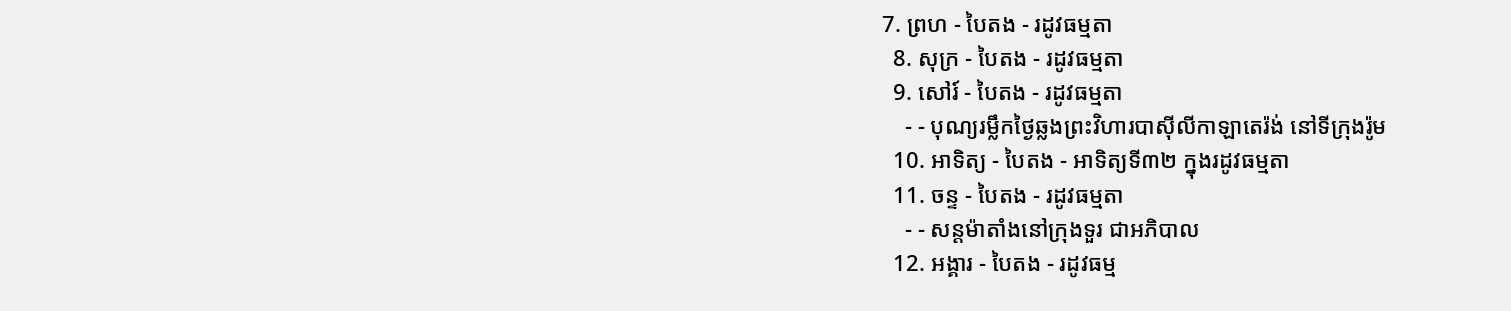7. ព្រហ - បៃតង - រដូវធម្មតា
  8. សុក្រ - បៃតង - រដូវធម្មតា
  9. សៅរ៍ - បៃតង - រដូវធម្មតា
    - - បុណ្យរម្លឹកថ្ងៃឆ្លងព្រះវិហារបាស៊ីលីកាឡាតេរ៉ង់ នៅទីក្រុងរ៉ូម
  10. អាទិត្យ - បៃតង - អាទិត្យទី៣២ ក្នុងរដូវធម្មតា
  11. ចន្ទ - បៃតង - រដូវធម្មតា
    - - សន្ដម៉ាតាំងនៅក្រុងទួរ ជាអភិបាល
  12. អង្គារ - បៃតង - រដូវធម្ម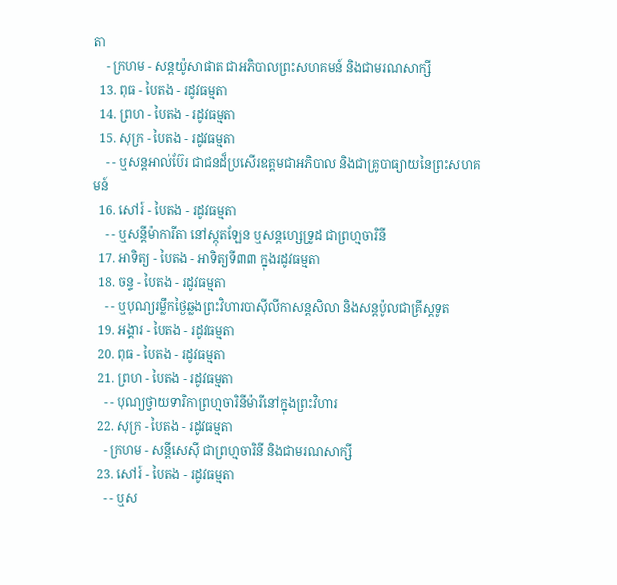តា
    - ក្រហម - សន្ដយ៉ូសាផាត ជាអភិបាលព្រះសហគមន៍ និងជាមរណសាក្សី
  13. ពុធ - បៃតង - រដូវធម្មតា
  14. ព្រហ - បៃតង - រដូវធម្មតា
  15. សុក្រ - បៃតង - រដូវធម្មតា
    - - ឬសន្ដអាល់ប៊ែរ ជាជនដ៏ប្រសើរឧត្ដមជាអភិបាល និងជាគ្រូបាធ្យាយនៃព្រះសហគមន៍
  16. សៅរ៍ - បៃតង - រដូវធម្មតា
    - - ឬសន្ដីម៉ាការីតា នៅស្កុតឡែន ឬសន្ដហ្សេទ្រូដ ជាព្រហ្មចារិនី
  17. អាទិត្យ - បៃតង - អាទិត្យទី៣៣ ក្នុងរដូវធម្មតា
  18. ចន្ទ - បៃតង - រដូវធម្មតា
    - - ឬបុណ្យរម្លឹកថ្ងៃឆ្លងព្រះវិហារបាស៊ីលីកាសន្ដសិលា និងសន្ដប៉ូលជាគ្រីស្ដទូត
  19. អង្គារ - បៃតង - រដូវធម្មតា
  20. ពុធ - បៃតង - រដូវធម្មតា
  21. ព្រហ - បៃតង - រដូវធម្មតា
    - - បុណ្យថ្វាយទារិកាព្រហ្មចារិនីម៉ារីនៅក្នុងព្រះវិហារ
  22. សុក្រ - បៃតង - រដូវធម្មតា
    - ក្រហម - សន្ដីសេស៊ី ជាព្រហ្មចារិនី និងជាមរណសាក្សី
  23. សៅរ៍ - បៃតង - រដូវធម្មតា
    - - ឬស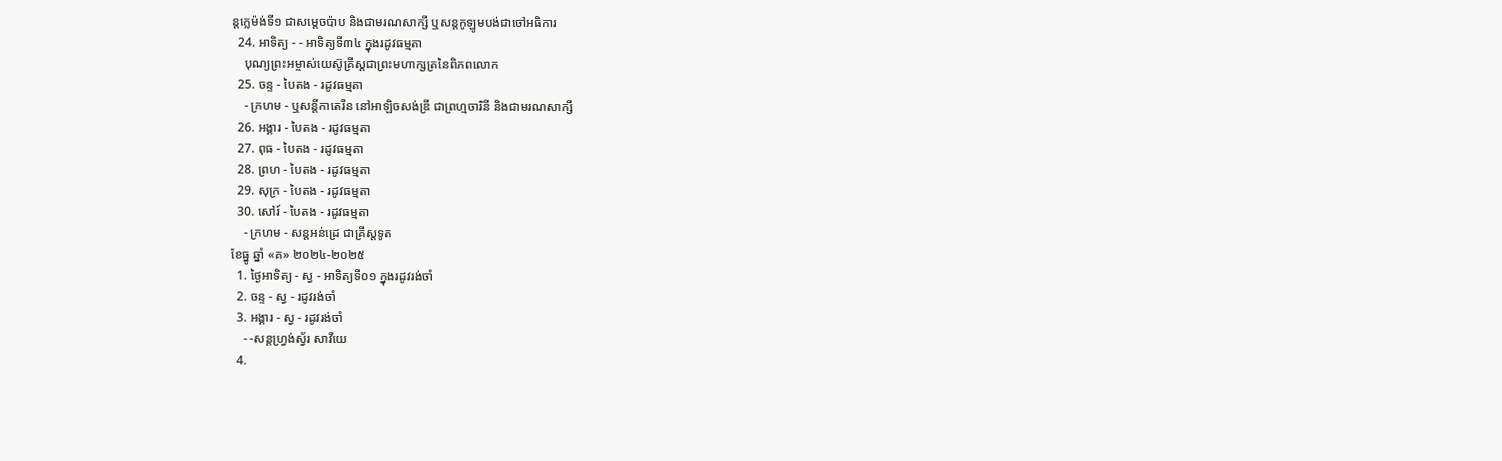ន្ដក្លេម៉ង់ទី១ ជាសម្ដេចប៉ាប និងជាមរណសាក្សី ឬសន្ដកូឡូមបង់ជាចៅអធិការ
  24. អាទិត្យ - - អាទិត្យទី៣៤ ក្នុងរដូវធម្មតា
    បុណ្យព្រះអម្ចាស់យេស៊ូគ្រីស្ដជាព្រះមហាក្សត្រនៃពិភពលោក
  25. ចន្ទ - បៃតង - រដូវធម្មតា
    - ក្រហម - ឬសន្ដីកាតេរីន នៅអាឡិចសង់ឌ្រី ជាព្រហ្មចារិនី និងជាមរណសាក្សី
  26. អង្គារ - បៃតង - រដូវធម្មតា
  27. ពុធ - បៃតង - រដូវធម្មតា
  28. ព្រហ - បៃតង - រដូវធម្មតា
  29. សុក្រ - បៃតង - រដូវធម្មតា
  30. សៅរ៍ - បៃតង - រដូវធម្មតា
    - ក្រហម - សន្ដអន់ដ្រេ ជាគ្រីស្ដទូត
ខែធ្នូ ឆ្នាំ «គ» ២០២៤-២០២៥
  1. ថ្ងៃអាទិត្យ - ស្វ - អាទិត្យទី០១ ក្នុងរដូវរង់ចាំ
  2. ចន្ទ - ស្វ - រដូវរង់ចាំ
  3. អង្គារ - ស្វ - រដូវរង់ចាំ
    - -សន្ដហ្វ្រង់ស្វ័រ សាវីយេ
  4.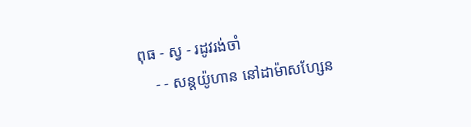ពុធ - ស្វ - រដូវរង់ចាំ
    - - សន្ដយ៉ូហាន នៅដាម៉ាសហ្សែន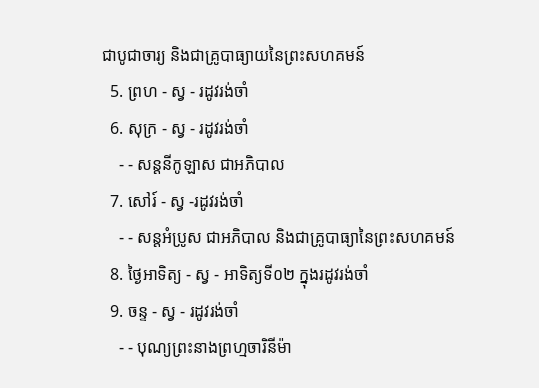ជាបូជាចារ្យ និងជាគ្រូបាធ្យាយនៃព្រះសហគមន៍
  5. ព្រហ - ស្វ - រដូវរង់ចាំ
  6. សុក្រ - ស្វ - រដូវរង់ចាំ
    - - សន្ដនីកូឡាស ជាអភិបាល
  7. សៅរ៍ - ស្វ -រដូវរង់ចាំ
    - - សន្ដអំប្រូស ជាអភិបាល និងជាគ្រូបាធ្យានៃព្រះសហគមន៍
  8. ថ្ងៃអាទិត្យ - ស្វ - អាទិត្យទី០២ ក្នុងរដូវរង់ចាំ
  9. ចន្ទ - ស្វ - រដូវរង់ចាំ
    - - បុណ្យព្រះនាងព្រហ្មចារិនីម៉ា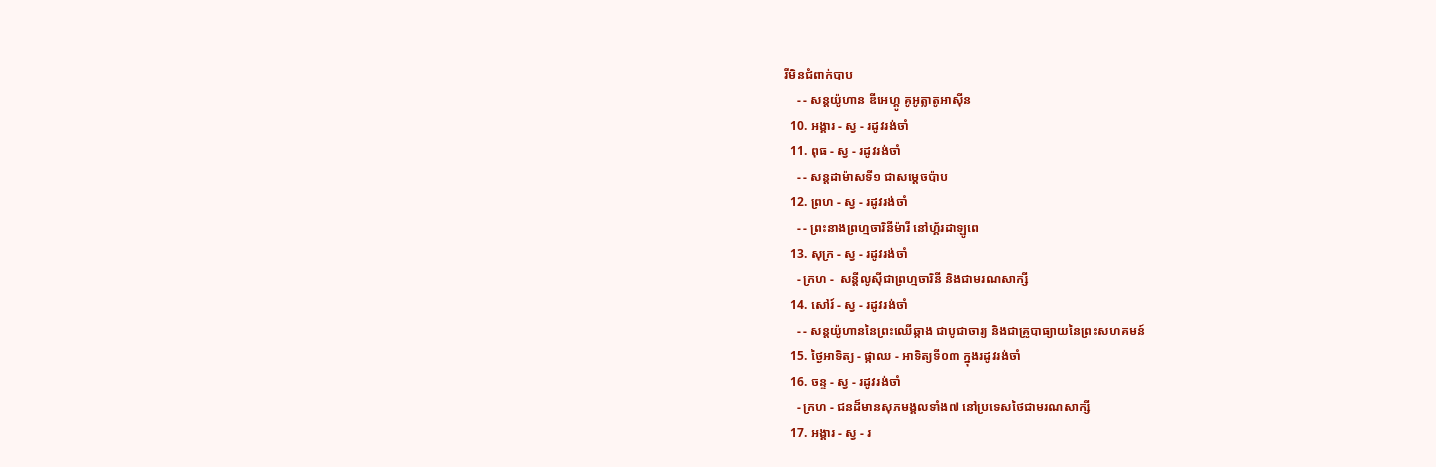រីមិនជំពាក់បាប
    - - សន្ដយ៉ូហាន ឌីអេហ្គូ គូអូត្លាតូអាស៊ីន
  10. អង្គារ - ស្វ - រដូវរង់ចាំ
  11. ពុធ - ស្វ - រដូវរង់ចាំ
    - - សន្ដដាម៉ាសទី១ ជាសម្ដេចប៉ាប
  12. ព្រហ - ស្វ - រដូវរង់ចាំ
    - - ព្រះនាងព្រហ្មចារិនីម៉ារី នៅហ្គ័រដាឡូពេ
  13. សុក្រ - ស្វ - រដូវរង់ចាំ
    - ក្រហ -  សន្ដីលូស៊ីជាព្រហ្មចារិនី និងជាមរណសាក្សី
  14. សៅរ៍ - ស្វ - រដូវរង់ចាំ
    - - សន្ដយ៉ូហាននៃព្រះឈើឆ្កាង ជាបូជាចារ្យ និងជាគ្រូបាធ្យាយនៃព្រះសហគមន៍
  15. ថ្ងៃអាទិត្យ - ផ្កាឈ - អាទិត្យទី០៣ ក្នុងរដូវរង់ចាំ
  16. ចន្ទ - ស្វ - រដូវរង់ចាំ
    - ក្រហ - ជនដ៏មានសុភមង្គលទាំង៧ នៅប្រទេសថៃជាមរណសាក្សី
  17. អង្គារ - ស្វ - រ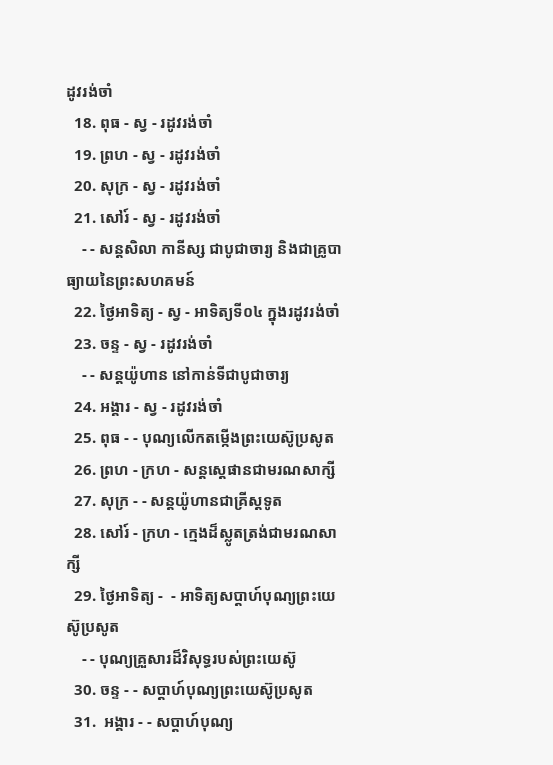ដូវរង់ចាំ
  18. ពុធ - ស្វ - រដូវរង់ចាំ
  19. ព្រហ - ស្វ - រដូវរង់ចាំ
  20. សុក្រ - ស្វ - រដូវរង់ចាំ
  21. សៅរ៍ - ស្វ - រដូវរង់ចាំ
    - - សន្ដសិលា កានីស្ស ជាបូជាចារ្យ និងជាគ្រូបាធ្យាយនៃព្រះសហគមន៍
  22. ថ្ងៃអាទិត្យ - ស្វ - អាទិត្យទី០៤ ក្នុងរដូវរង់ចាំ
  23. ចន្ទ - ស្វ - រដូវរង់ចាំ
    - - សន្ដយ៉ូហាន នៅកាន់ទីជាបូជាចារ្យ
  24. អង្គារ - ស្វ - រដូវរង់ចាំ
  25. ពុធ - - បុណ្យលើកតម្កើងព្រះយេស៊ូប្រសូត
  26. ព្រហ - ក្រហ - សន្តស្តេផានជាមរណសាក្សី
  27. សុក្រ - - សន្តយ៉ូហានជាគ្រីស្តទូត
  28. សៅរ៍ - ក្រហ - ក្មេងដ៏ស្លូតត្រង់ជាមរណសាក្សី
  29. ថ្ងៃអាទិត្យ -  - អាទិត្យសប្ដាហ៍បុណ្យព្រះយេស៊ូប្រសូត
    - - បុណ្យគ្រួសារដ៏វិសុទ្ធរបស់ព្រះយេស៊ូ
  30. ចន្ទ - - សប្ដាហ៍បុណ្យព្រះយេស៊ូប្រសូត
  31.  អង្គារ - - សប្ដាហ៍បុណ្យ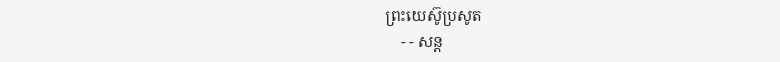ព្រះយេស៊ូប្រសូត
    - - សន្ដ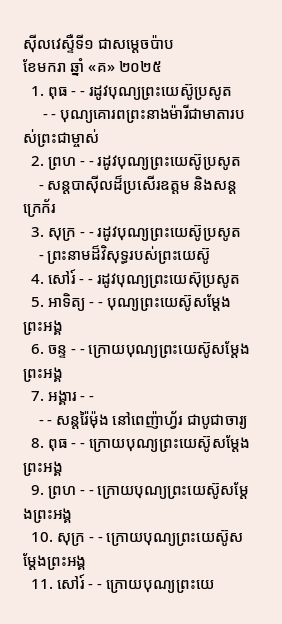ស៊ីលវេស្ទឺទី១ ជាសម្ដេចប៉ាប
ខែមករា ឆ្នាំ «គ» ២០២៥
  1. ពុធ - - រដូវបុណ្យព្រះយេស៊ូប្រសូត
     - - បុណ្យគោរពព្រះនាងម៉ារីជាមាតារបស់ព្រះជាម្ចាស់
  2. ព្រហ - - រដូវបុណ្យព្រះយេស៊ូប្រសូត
    - សន្ដបាស៊ីលដ៏ប្រសើរឧត្ដម និងសន្ដក្រេក័រ
  3. សុក្រ - - រដូវបុណ្យព្រះយេស៊ូប្រសូត
    - ព្រះនាមដ៏វិសុទ្ធរបស់ព្រះយេស៊ូ
  4. សៅរ៍ - - រដូវបុណ្យព្រះយេស៊ុប្រសូត
  5. អាទិត្យ - - បុណ្យព្រះយេស៊ូសម្ដែងព្រះអង្គ
  6. ចន្ទ - - ក្រោយបុណ្យព្រះយេស៊ូសម្ដែងព្រះអង្គ
  7. អង្គារ - -
    - - សន្ដរ៉ៃម៉ុង នៅពេញ៉ាហ្វ័រ ជាបូជាចារ្យ
  8. ពុធ - - ក្រោយបុណ្យព្រះយេស៊ូសម្ដែងព្រះអង្គ
  9. ព្រហ - - ក្រោយបុណ្យព្រះយេស៊ូសម្ដែងព្រះអង្គ
  10. សុក្រ - - ក្រោយបុណ្យព្រះយេស៊ូសម្ដែងព្រះអង្គ
  11. សៅរ៍ - - ក្រោយបុណ្យព្រះយេ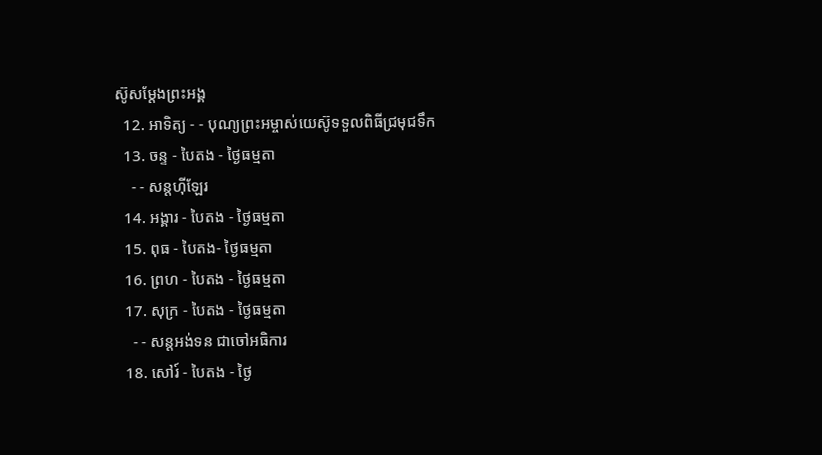ស៊ូសម្ដែងព្រះអង្គ
  12. អាទិត្យ - - បុណ្យព្រះអម្ចាស់យេស៊ូទទួលពិធីជ្រមុជទឹក
  13. ចន្ទ - បៃតង - ថ្ងៃធម្មតា
    - - សន្ដហ៊ីឡែរ
  14. អង្គារ - បៃតង - ថ្ងៃធម្មតា
  15. ពុធ - បៃតង- ថ្ងៃធម្មតា
  16. ព្រហ - បៃតង - ថ្ងៃធម្មតា
  17. សុក្រ - បៃតង - ថ្ងៃធម្មតា
    - - សន្ដអង់ទន ជាចៅអធិការ
  18. សៅរ៍ - បៃតង - ថ្ងៃ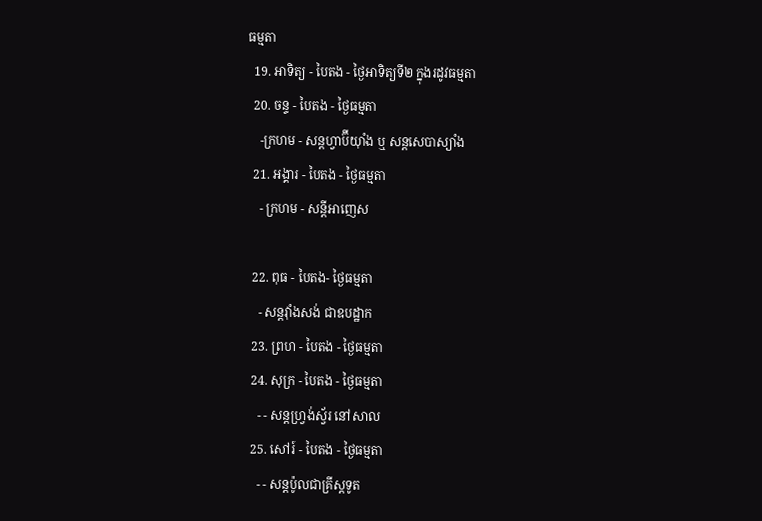ធម្មតា
  19. អាទិត្យ - បៃតង - ថ្ងៃអាទិត្យទី២ ក្នុងរដូវធម្មតា
  20. ចន្ទ - បៃតង - ថ្ងៃធម្មតា
    -ក្រហម - សន្ដហ្វាប៊ីយ៉ាំង ឬ សន្ដសេបាស្យាំង
  21. អង្គារ - បៃតង - ថ្ងៃធម្មតា
    - ក្រហម - សន្ដីអាញេស

  22. ពុធ - បៃតង- ថ្ងៃធម្មតា
    - សន្ដវ៉ាំងសង់ ជាឧបដ្ឋាក
  23. ព្រហ - បៃតង - ថ្ងៃធម្មតា
  24. សុក្រ - បៃតង - ថ្ងៃធម្មតា
    - - សន្ដហ្វ្រង់ស្វ័រ នៅសាល
  25. សៅរ៍ - បៃតង - ថ្ងៃធម្មតា
    - - សន្ដប៉ូលជាគ្រីស្ដទូត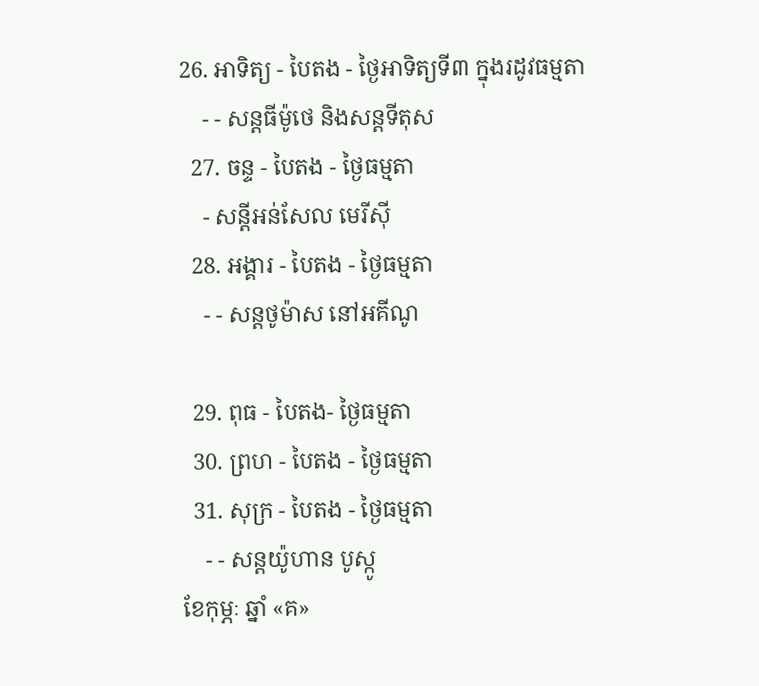26. អាទិត្យ - បៃតង - ថ្ងៃអាទិត្យទី៣ ក្នុងរដូវធម្មតា
    - - សន្ដធីម៉ូថេ និងសន្ដទីតុស
  27. ចន្ទ - បៃតង - ថ្ងៃធម្មតា
    - សន្ដីអន់សែល មេរីស៊ី
  28. អង្គារ - បៃតង - ថ្ងៃធម្មតា
    - - សន្ដថូម៉ាស នៅអគីណូ

  29. ពុធ - បៃតង- ថ្ងៃធម្មតា
  30. ព្រហ - បៃតង - ថ្ងៃធម្មតា
  31. សុក្រ - បៃតង - ថ្ងៃធម្មតា
    - - សន្ដយ៉ូហាន បូស្កូ
ខែកុម្ភៈ ឆ្នាំ «គ»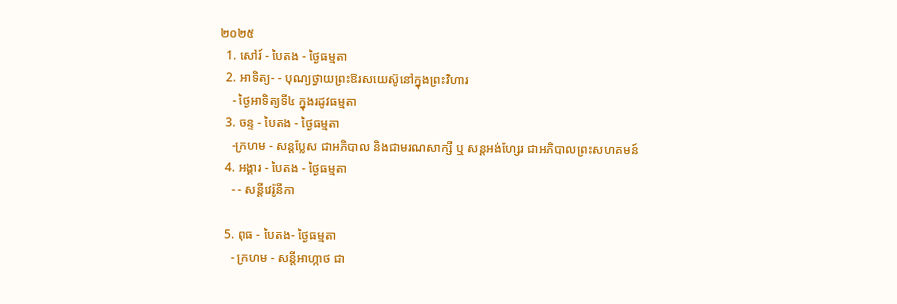២០២៥
  1. សៅរ៍ - បៃតង - ថ្ងៃធម្មតា
  2. អាទិត្យ- - បុណ្យថ្វាយព្រះឱរសយេស៊ូនៅក្នុងព្រះវិហារ
    - ថ្ងៃអាទិត្យទី៤ ក្នុងរដូវធម្មតា
  3. ចន្ទ - បៃតង - ថ្ងៃធម្មតា
    -ក្រហម - សន្ដប្លែស ជាអភិបាល និងជាមរណសាក្សី ឬ សន្ដអង់ហ្សែរ ជាអភិបាលព្រះសហគមន៍
  4. អង្គារ - បៃតង - ថ្ងៃធម្មតា
    - - សន្ដីវេរ៉ូនីកា

  5. ពុធ - បៃតង- ថ្ងៃធម្មតា
    - ក្រហម - សន្ដីអាហ្កាថ ជា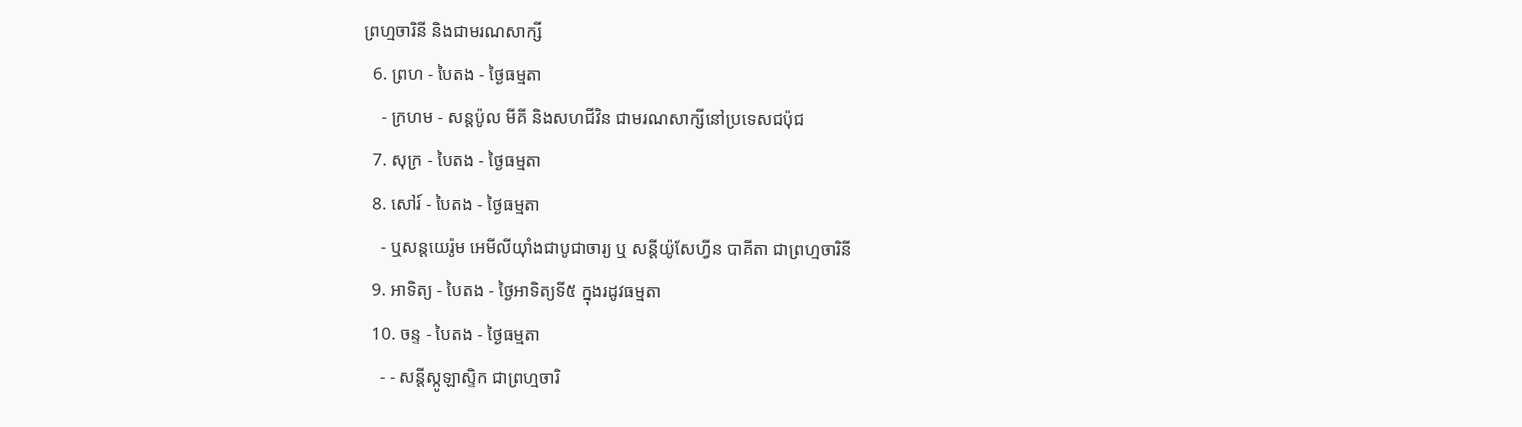ព្រហ្មចារិនី និងជាមរណសាក្សី
  6. ព្រហ - បៃតង - ថ្ងៃធម្មតា
    - ក្រហម - សន្ដប៉ូល មីគី និងសហជីវិន ជាមរណសាក្សីនៅប្រទេសជប៉ុជ
  7. សុក្រ - បៃតង - ថ្ងៃធម្មតា
  8. សៅរ៍ - បៃតង - ថ្ងៃធម្មតា
    - ឬសន្ដយេរ៉ូម អេមីលីយ៉ាំងជាបូជាចារ្យ ឬ សន្ដីយ៉ូសែហ្វីន បាគីតា ជាព្រហ្មចារិនី
  9. អាទិត្យ - បៃតង - ថ្ងៃអាទិត្យទី៥ ក្នុងរដូវធម្មតា
  10. ចន្ទ - បៃតង - ថ្ងៃធម្មតា
    - - សន្ដីស្កូឡាស្ទិក ជាព្រហ្មចារិ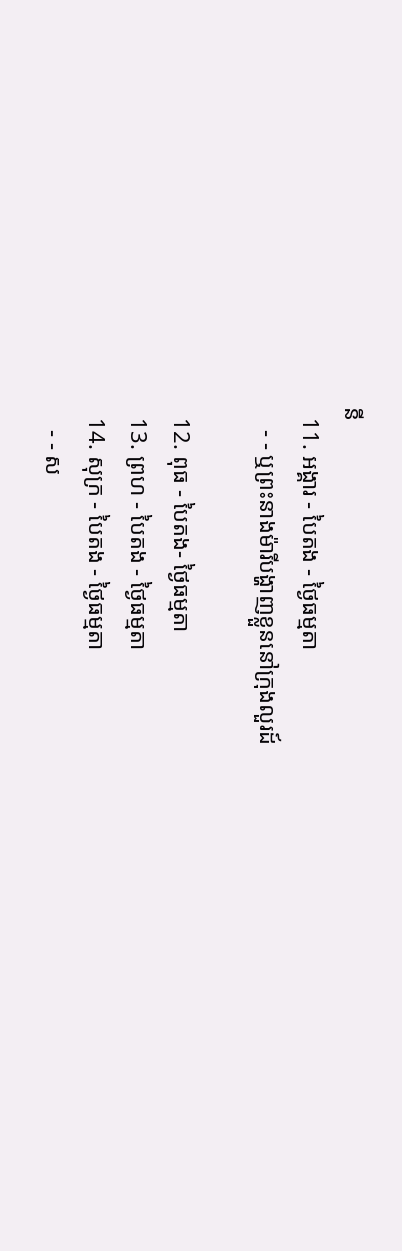នី
  11. អង្គារ - បៃតង - ថ្ងៃធម្មតា
    - - ឬព្រះនាងម៉ារីបង្ហាញខ្លួននៅក្រុងលួរដ៍

  12. ពុធ - បៃតង- ថ្ងៃធម្មតា
  13. ព្រហ - បៃតង - ថ្ងៃធម្មតា
  14. សុក្រ - បៃតង - ថ្ងៃធម្មតា
    - - ស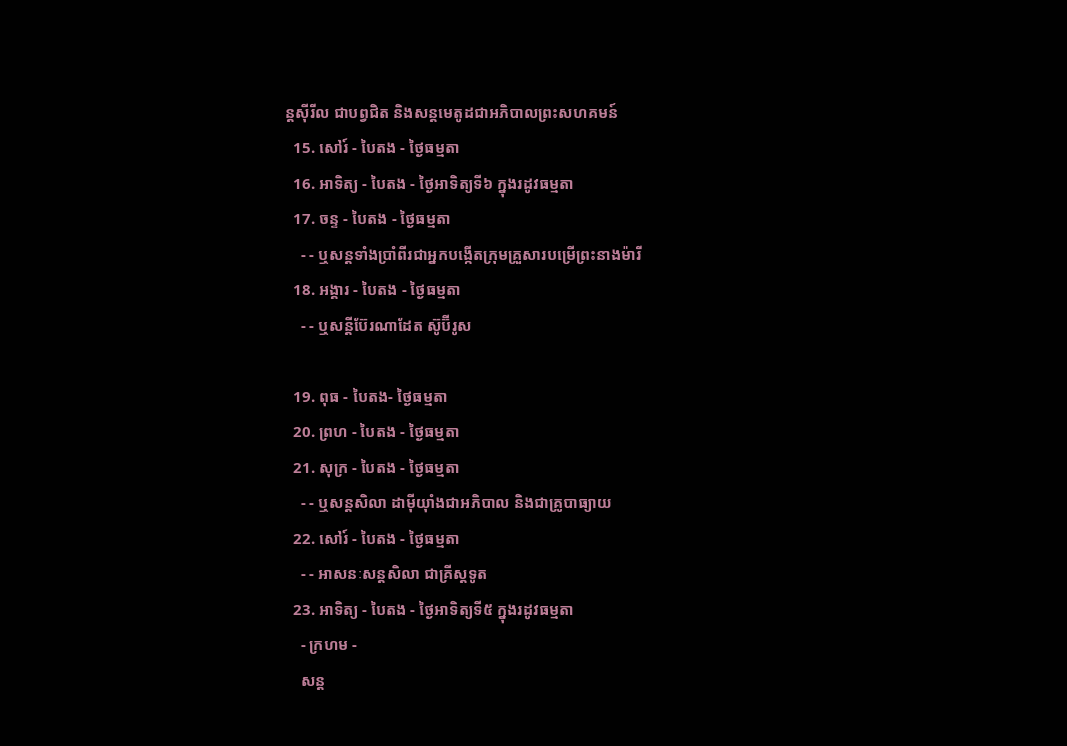ន្ដស៊ីរីល ជាបព្វជិត និងសន្ដមេតូដជាអភិបាលព្រះសហគមន៍
  15. សៅរ៍ - បៃតង - ថ្ងៃធម្មតា
  16. អាទិត្យ - បៃតង - ថ្ងៃអាទិត្យទី៦ ក្នុងរដូវធម្មតា
  17. ចន្ទ - បៃតង - ថ្ងៃធម្មតា
    - - ឬសន្ដទាំងប្រាំពីរជាអ្នកបង្កើតក្រុមគ្រួសារបម្រើព្រះនាងម៉ារី
  18. អង្គារ - បៃតង - ថ្ងៃធម្មតា
    - - ឬសន្ដីប៊ែរណាដែត ស៊ូប៊ីរូស

  19. ពុធ - បៃតង- ថ្ងៃធម្មតា
  20. ព្រហ - បៃតង - ថ្ងៃធម្មតា
  21. សុក្រ - បៃតង - ថ្ងៃធម្មតា
    - - ឬសន្ដសិលា ដាម៉ីយ៉ាំងជាអភិបាល និងជាគ្រូបាធ្យាយ
  22. សៅរ៍ - បៃតង - ថ្ងៃធម្មតា
    - - អាសនៈសន្ដសិលា ជាគ្រីស្ដទូត
  23. អាទិត្យ - បៃតង - ថ្ងៃអាទិត្យទី៥ ក្នុងរដូវធម្មតា
    - ក្រហម -
    សន្ដ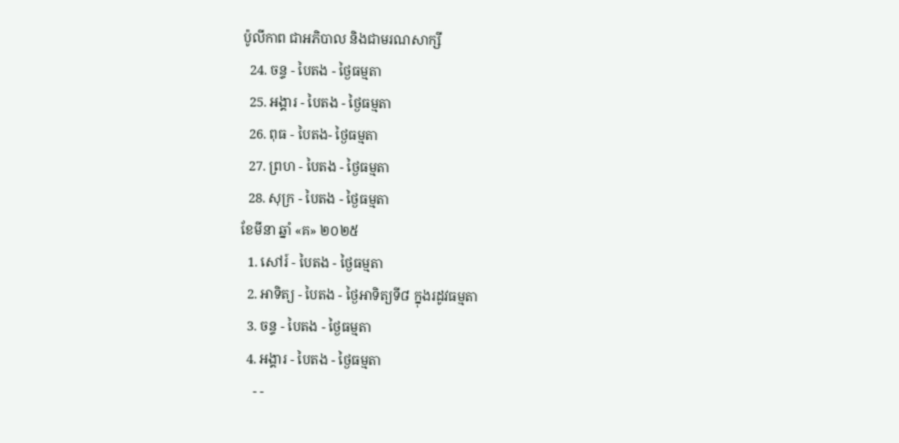ប៉ូលីកាព ជាអភិបាល និងជាមរណសាក្សី
  24. ចន្ទ - បៃតង - ថ្ងៃធម្មតា
  25. អង្គារ - បៃតង - ថ្ងៃធម្មតា
  26. ពុធ - បៃតង- ថ្ងៃធម្មតា
  27. ព្រហ - បៃតង - ថ្ងៃធម្មតា
  28. សុក្រ - បៃតង - ថ្ងៃធម្មតា
ខែមីនា ឆ្នាំ «គ» ២០២៥
  1. សៅរ៍ - បៃតង - ថ្ងៃធម្មតា
  2. អាទិត្យ - បៃតង - ថ្ងៃអាទិត្យទី៨ ក្នុងរដូវធម្មតា
  3. ចន្ទ - បៃតង - ថ្ងៃធម្មតា
  4. អង្គារ - បៃតង - ថ្ងៃធម្មតា
    - -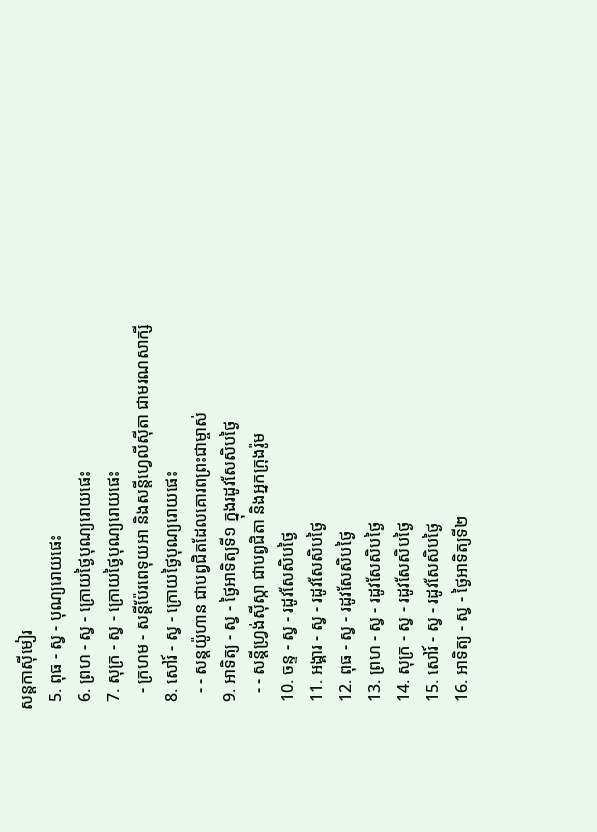សន្ដកាស៊ីមៀរ
  5. ពុធ - ស្វ - បុណ្យរោយផេះ
  6. ព្រហ - ស្វ - ក្រោយថ្ងៃបុណ្យរោយផេះ
  7. សុក្រ - ស្វ - ក្រោយថ្ងៃបុណ្យរោយផេះ
    - ក្រហម - សន្ដីប៉ែរពេទុយអា និងសន្ដីហ្វេលីស៊ីតា ជាមរណសាក្សី
  8. សៅរ៍ - ស្វ - ក្រោយថ្ងៃបុណ្យរោយផេះ
    - - សន្ដយ៉ូហាន ជាបព្វជិតដែលគោរពព្រះជាម្ចាស់
  9. អាទិត្យ - ស្វ - ថ្ងៃអាទិត្យទី១ ក្នុងរដូវសែសិបថ្ងៃ
    - - សន្ដីហ្វ្រង់ស៊ីស្កា ជាបព្វជិតា និងអ្នកក្រុងរ៉ូម
  10. ចន្ទ - ស្វ - រដូវសែសិបថ្ងៃ
  11. អង្គារ - ស្វ - រដូវសែសិបថ្ងៃ
  12. ពុធ - ស្វ - រដូវសែសិបថ្ងៃ
  13. ព្រហ - ស្វ - រដូវសែសិបថ្ងៃ
  14. សុក្រ - ស្វ - រដូវសែសិបថ្ងៃ
  15. សៅរ៍ - ស្វ - រដូវសែសិបថ្ងៃ
  16. អាទិត្យ - ស្វ - ថ្ងៃអាទិត្យទី២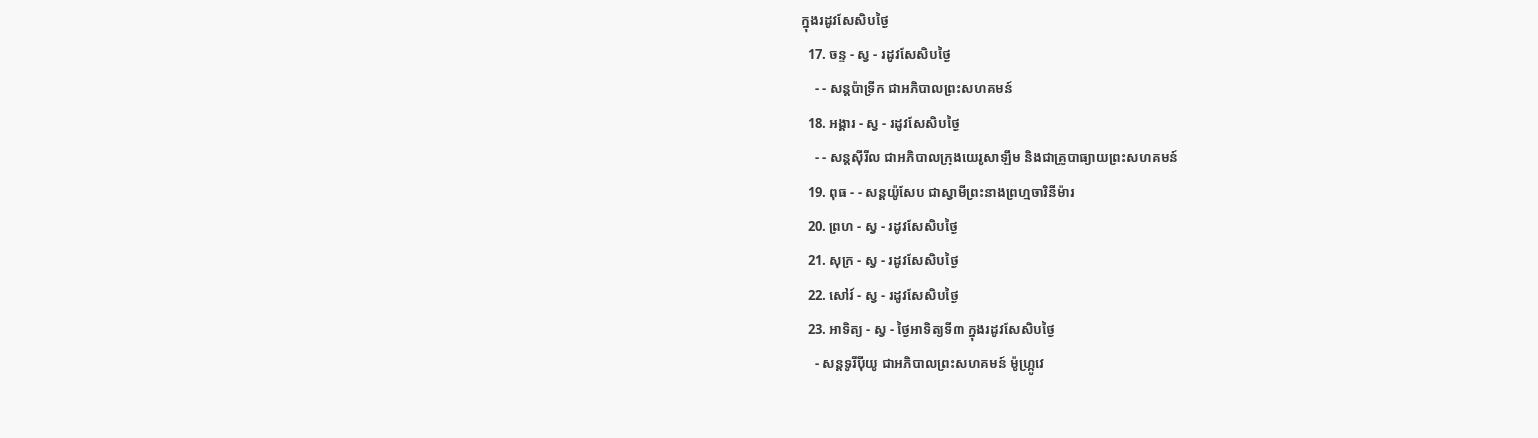ក្នុងរដូវសែសិបថ្ងៃ
  17. ចន្ទ - ស្វ - រដូវសែសិបថ្ងៃ
    - - សន្ដប៉ាទ្រីក ជាអភិបាលព្រះសហគមន៍
  18. អង្គារ - ស្វ - រដូវសែសិបថ្ងៃ
    - - សន្ដស៊ីរីល ជាអភិបាលក្រុងយេរូសាឡឹម និងជាគ្រូបាធ្យាយព្រះសហគមន៍
  19. ពុធ - - សន្ដយ៉ូសែប ជាស្វាមីព្រះនាងព្រហ្មចារិនីម៉ារ
  20. ព្រហ - ស្វ - រដូវសែសិបថ្ងៃ
  21. សុក្រ - ស្វ - រដូវសែសិបថ្ងៃ
  22. សៅរ៍ - ស្វ - រដូវសែសិបថ្ងៃ
  23. អាទិត្យ - ស្វ - ថ្ងៃអាទិត្យទី៣ ក្នុងរដូវសែសិបថ្ងៃ
    - សន្ដទូរីប៉ីយូ ជាអភិបាលព្រះសហគមន៍ ម៉ូហ្ក្រូវេ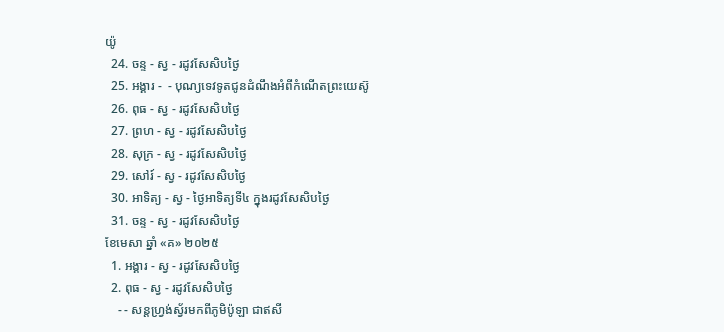យ៉ូ
  24. ចន្ទ - ស្វ - រដូវសែសិបថ្ងៃ
  25. អង្គារ -  - បុណ្យទេវទូតជូនដំណឹងអំពីកំណើតព្រះយេស៊ូ
  26. ពុធ - ស្វ - រដូវសែសិបថ្ងៃ
  27. ព្រហ - ស្វ - រដូវសែសិបថ្ងៃ
  28. សុក្រ - ស្វ - រដូវសែសិបថ្ងៃ
  29. សៅរ៍ - ស្វ - រដូវសែសិបថ្ងៃ
  30. អាទិត្យ - ស្វ - ថ្ងៃអាទិត្យទី៤ ក្នុងរដូវសែសិបថ្ងៃ
  31. ចន្ទ - ស្វ - រដូវសែសិបថ្ងៃ
ខែមេសា ឆ្នាំ «គ» ២០២៥
  1. អង្គារ - ស្វ - រដូវសែសិបថ្ងៃ
  2. ពុធ - ស្វ - រដូវសែសិបថ្ងៃ
    - - សន្ដហ្វ្រង់ស្វ័រមកពីភូមិប៉ូឡា ជាឥសី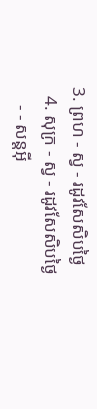3. ព្រហ - ស្វ - រដូវសែសិបថ្ងៃ
  4. សុក្រ - ស្វ - រដូវសែសិបថ្ងៃ
    - - សន្ដអ៊ី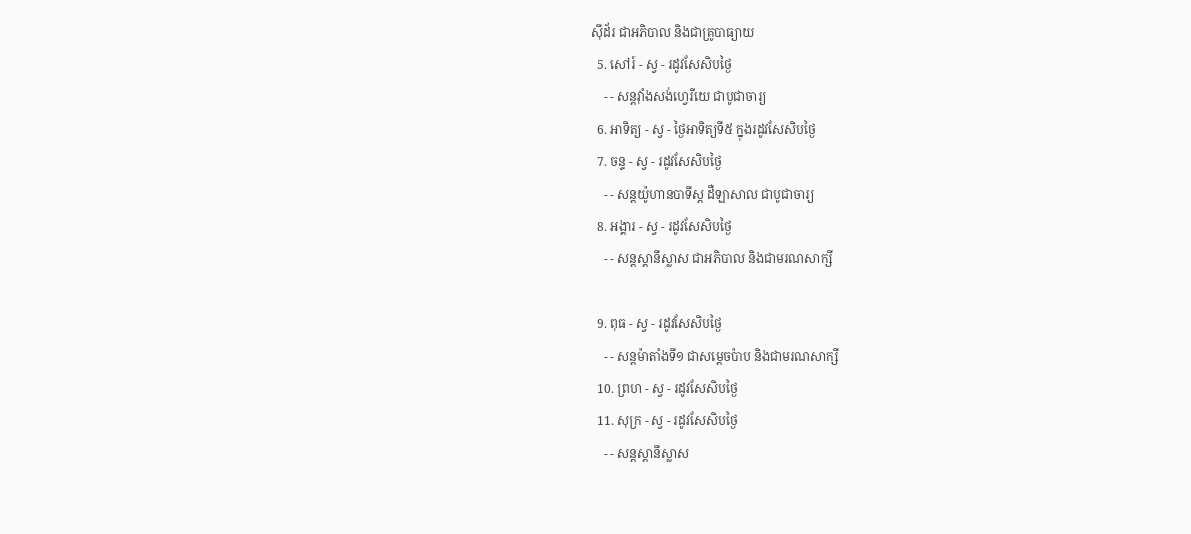ស៊ីដ័រ ជាអភិបាល និងជាគ្រូបាធ្យាយ
  5. សៅរ៍ - ស្វ - រដូវសែសិបថ្ងៃ
    - - សន្ដវ៉ាំងសង់ហ្វេរីយេ ជាបូជាចារ្យ
  6. អាទិត្យ - ស្វ - ថ្ងៃអាទិត្យទី៥ ក្នុងរដូវសែសិបថ្ងៃ
  7. ចន្ទ - ស្វ - រដូវសែសិបថ្ងៃ
    - - សន្ដយ៉ូហានបាទីស្ដ ដឺឡាសាល ជាបូជាចារ្យ
  8. អង្គារ - ស្វ - រដូវសែសិបថ្ងៃ
    - - សន្ដស្ដានីស្លាស ជាអភិបាល និងជាមរណសាក្សី

  9. ពុធ - ស្វ - រដូវសែសិបថ្ងៃ
    - - សន្ដម៉ាតាំងទី១ ជាសម្ដេចប៉ាប និងជាមរណសាក្សី
  10. ព្រហ - ស្វ - រដូវសែសិបថ្ងៃ
  11. សុក្រ - ស្វ - រដូវសែសិបថ្ងៃ
    - - សន្ដស្ដានីស្លាស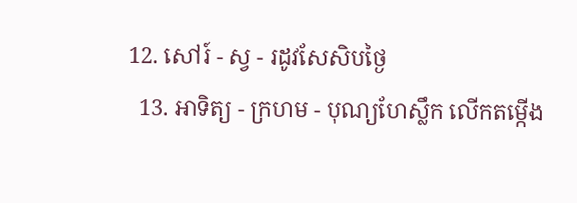12. សៅរ៍ - ស្វ - រដូវសែសិបថ្ងៃ
  13. អាទិត្យ - ក្រហម - បុណ្យហែស្លឹក លើកតម្កើង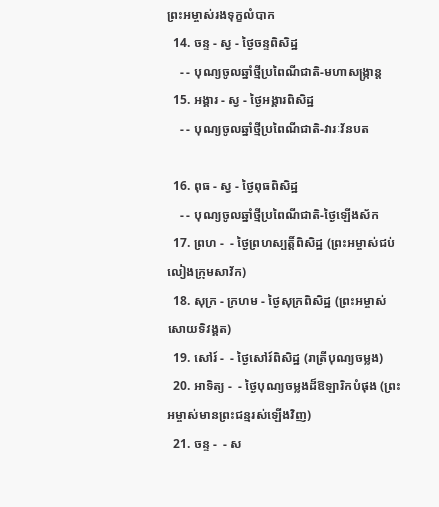ព្រះអម្ចាស់រងទុក្ខលំបាក
  14. ចន្ទ - ស្វ - ថ្ងៃចន្ទពិសិដ្ឋ
    - - បុណ្យចូលឆ្នាំថ្មីប្រពៃណីជាតិ-មហាសង្រ្កាន្ដ
  15. អង្គារ - ស្វ - ថ្ងៃអង្គារពិសិដ្ឋ
    - - បុណ្យចូលឆ្នាំថ្មីប្រពៃណីជាតិ-វារៈវ័នបត

  16. ពុធ - ស្វ - ថ្ងៃពុធពិសិដ្ឋ
    - - បុណ្យចូលឆ្នាំថ្មីប្រពៃណីជាតិ-ថ្ងៃឡើងស័ក
  17. ព្រហ -  - ថ្ងៃព្រហស្បត្ដិ៍ពិសិដ្ឋ (ព្រះអម្ចាស់ជប់លៀងក្រុមសាវ័ក)
  18. សុក្រ - ក្រហម - ថ្ងៃសុក្រពិសិដ្ឋ (ព្រះអម្ចាស់សោយទិវង្គត)
  19. សៅរ៍ -  - ថ្ងៃសៅរ៍ពិសិដ្ឋ (រាត្រីបុណ្យចម្លង)
  20. អាទិត្យ -  - ថ្ងៃបុណ្យចម្លងដ៏ឱឡារិកបំផុង (ព្រះអម្ចាស់មានព្រះជន្មរស់ឡើងវិញ)
  21. ចន្ទ -  - ស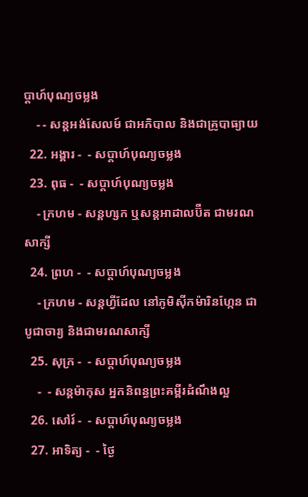ប្ដាហ៍បុណ្យចម្លង
    - - សន្ដអង់សែលម៍ ជាអភិបាល និងជាគ្រូបាធ្យាយ
  22. អង្គារ -  - សប្ដាហ៍បុណ្យចម្លង
  23. ពុធ -  - សប្ដាហ៍បុណ្យចម្លង
    - ក្រហម - សន្ដហ្សក ឬសន្ដអាដាលប៊ឺត ជាមរណសាក្សី
  24. ព្រហ -  - សប្ដាហ៍បុណ្យចម្លង
    - ក្រហម - សន្ដហ្វីដែល នៅភូមិស៊ីកម៉ារិនហ្កែន ជាបូជាចារ្យ និងជាមរណសាក្សី
  25. សុក្រ -  - សប្ដាហ៍បុណ្យចម្លង
    -  - សន្ដម៉ាកុស អ្នកនិពន្ធព្រះគម្ពីរដំណឹងល្អ
  26. សៅរ៍ -  - សប្ដាហ៍បុណ្យចម្លង
  27. អាទិត្យ -  - ថ្ងៃ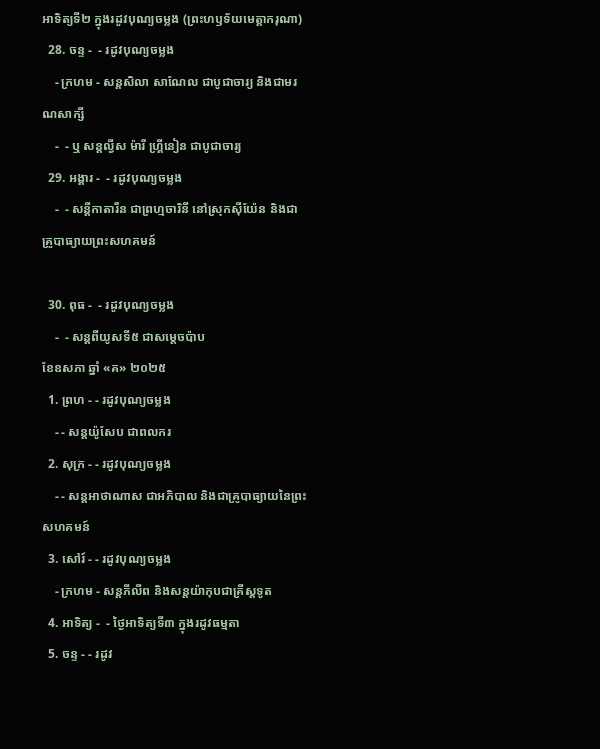អាទិត្យទី២ ក្នុងរដូវបុណ្យចម្លង (ព្រះហឫទ័យមេត្ដាករុណា)
  28. ចន្ទ -  - រដូវបុណ្យចម្លង
    - ក្រហម - សន្ដសិលា សាណែល ជាបូជាចារ្យ និងជាមរណសាក្សី
    -  - ឬ សន្ដល្វីស ម៉ារី ហ្គ្រីនៀន ជាបូជាចារ្យ
  29. អង្គារ -  - រដូវបុណ្យចម្លង
    -  - សន្ដីកាតារីន ជាព្រហ្មចារិនី នៅស្រុកស៊ីយ៉ែន និងជាគ្រូបាធ្យាយព្រះសហគមន៍

  30. ពុធ -  - រដូវបុណ្យចម្លង
    -  - សន្ដពីយូសទី៥ ជាសម្ដេចប៉ាប
ខែឧសភា ឆ្នាំ «គ» ២០២៥
  1. ព្រហ - - រដូវបុណ្យចម្លង
    - - សន្ដយ៉ូសែប ជាពលករ
  2. សុក្រ - - រដូវបុណ្យចម្លង
    - - សន្ដអាថាណាស ជាអភិបាល និងជាគ្រូបាធ្យាយនៃព្រះសហគមន៍
  3. សៅរ៍ - - រដូវបុណ្យចម្លង
    - ក្រហម - សន្ដភីលីព និងសន្ដយ៉ាកុបជាគ្រីស្ដទូត
  4. អាទិត្យ -  - ថ្ងៃអាទិត្យទី៣ ក្នុងរដូវធម្មតា
  5. ចន្ទ - - រដូវ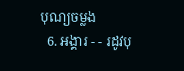បុណ្យចម្លង
  6. អង្គារ - - រដូវបុ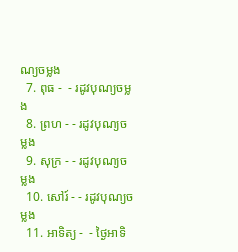ណ្យចម្លង
  7. ពុធ -  - រដូវបុណ្យចម្លង
  8. ព្រហ - - រដូវបុណ្យចម្លង
  9. សុក្រ - - រដូវបុណ្យចម្លង
  10. សៅរ៍ - - រដូវបុណ្យចម្លង
  11. អាទិត្យ -  - ថ្ងៃអាទិ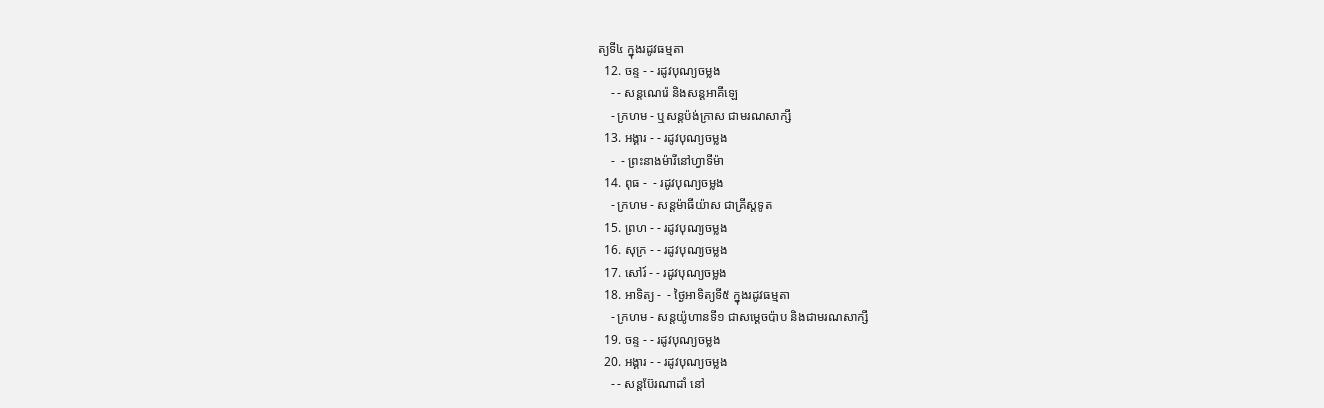ត្យទី៤ ក្នុងរដូវធម្មតា
  12. ចន្ទ - - រដូវបុណ្យចម្លង
    - - សន្ដណេរ៉េ និងសន្ដអាគីឡេ
    - ក្រហម - ឬសន្ដប៉ង់ក្រាស ជាមរណសាក្សី
  13. អង្គារ - - រដូវបុណ្យចម្លង
    -  - ព្រះនាងម៉ារីនៅហ្វាទីម៉ា
  14. ពុធ -  - រដូវបុណ្យចម្លង
    - ក្រហម - សន្ដម៉ាធីយ៉ាស ជាគ្រីស្ដទូត
  15. ព្រហ - - រដូវបុណ្យចម្លង
  16. សុក្រ - - រដូវបុណ្យចម្លង
  17. សៅរ៍ - - រដូវបុណ្យចម្លង
  18. អាទិត្យ -  - ថ្ងៃអាទិត្យទី៥ ក្នុងរដូវធម្មតា
    - ក្រហម - សន្ដយ៉ូហានទី១ ជាសម្ដេចប៉ាប និងជាមរណសាក្សី
  19. ចន្ទ - - រដូវបុណ្យចម្លង
  20. អង្គារ - - រដូវបុណ្យចម្លង
    - - សន្ដប៊ែរណាដាំ នៅ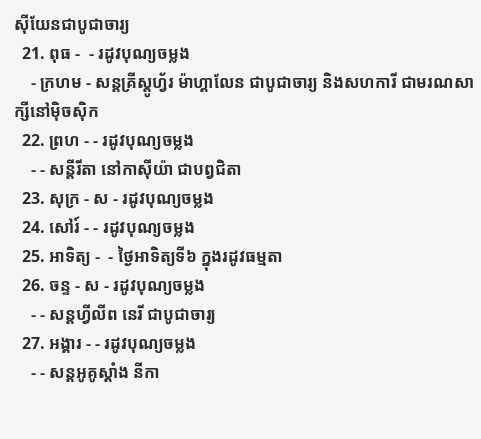ស៊ីយែនជាបូជាចារ្យ
  21. ពុធ -  - រដូវបុណ្យចម្លង
    - ក្រហម - សន្ដគ្រីស្ដូហ្វ័រ ម៉ាហ្គាលែន ជាបូជាចារ្យ និងសហការី ជាមរណសាក្សីនៅម៉ិចស៊ិក
  22. ព្រហ - - រដូវបុណ្យចម្លង
    - - សន្ដីរីតា នៅកាស៊ីយ៉ា ជាបព្វជិតា
  23. សុក្រ - ស - រដូវបុណ្យចម្លង
  24. សៅរ៍ - - រដូវបុណ្យចម្លង
  25. អាទិត្យ -  - ថ្ងៃអាទិត្យទី៦ ក្នុងរដូវធម្មតា
  26. ចន្ទ - ស - រដូវបុណ្យចម្លង
    - - សន្ដហ្វីលីព នេរី ជាបូជាចារ្យ
  27. អង្គារ - - រដូវបុណ្យចម្លង
    - - សន្ដអូគូស្ដាំង នីកា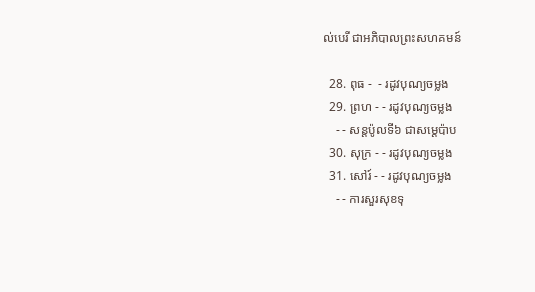ល់បេរី ជាអភិបាលព្រះសហគមន៍

  28. ពុធ -  - រដូវបុណ្យចម្លង
  29. ព្រហ - - រដូវបុណ្យចម្លង
    - - សន្ដប៉ូលទី៦ ជាសម្ដេប៉ាប
  30. សុក្រ - - រដូវបុណ្យចម្លង
  31. សៅរ៍ - - រដូវបុណ្យចម្លង
    - - ការសួរសុខទុ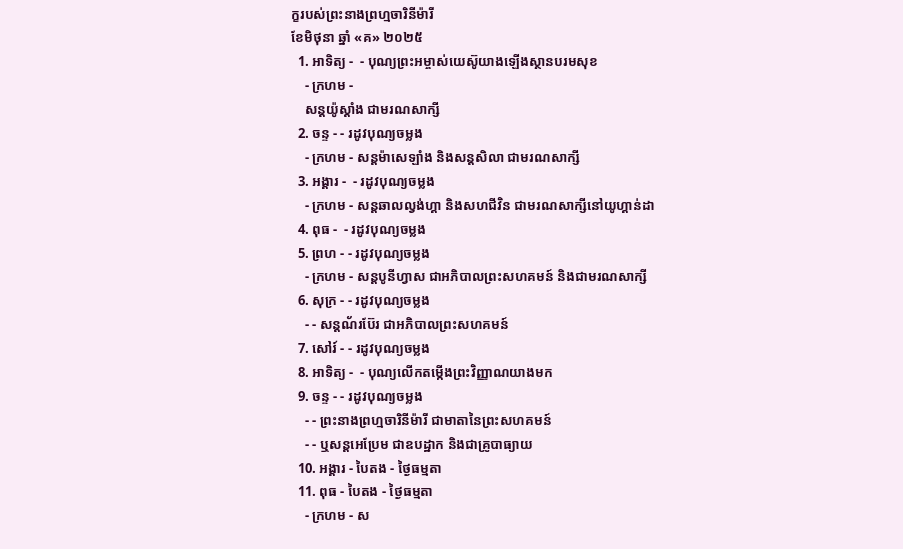ក្ខរបស់ព្រះនាងព្រហ្មចារិនីម៉ារី
ខែមិថុនា ឆ្នាំ «គ» ២០២៥
  1. អាទិត្យ -  - បុណ្យព្រះអម្ចាស់យេស៊ូយាងឡើងស្ថានបរមសុខ
    - ក្រហម -
    សន្ដយ៉ូស្ដាំង ជាមរណសាក្សី
  2. ចន្ទ - - រដូវបុណ្យចម្លង
    - ក្រហម - សន្ដម៉ាសេឡាំង និងសន្ដសិលា ជាមរណសាក្សី
  3. អង្គារ -  - រដូវបុណ្យចម្លង
    - ក្រហម - សន្ដឆាលល្វង់ហ្គា និងសហជីវិន ជាមរណសាក្សីនៅយូហ្គាន់ដា
  4. ពុធ -  - រដូវបុណ្យចម្លង
  5. ព្រហ - - រដូវបុណ្យចម្លង
    - ក្រហម - សន្ដបូនីហ្វាស ជាអភិបាលព្រះសហគមន៍ និងជាមរណសាក្សី
  6. សុក្រ - - រដូវបុណ្យចម្លង
    - - សន្ដណ័រប៊ែរ ជាអភិបាលព្រះសហគមន៍
  7. សៅរ៍ - - រដូវបុណ្យចម្លង
  8. អាទិត្យ -  - បុណ្យលើកតម្កើងព្រះវិញ្ញាណយាងមក
  9. ចន្ទ - - រដូវបុណ្យចម្លង
    - - ព្រះនាងព្រហ្មចារិនីម៉ារី ជាមាតានៃព្រះសហគមន៍
    - - ឬសន្ដអេប្រែម ជាឧបដ្ឋាក និងជាគ្រូបាធ្យាយ
  10. អង្គារ - បៃតង - ថ្ងៃធម្មតា
  11. ពុធ - បៃតង - ថ្ងៃធម្មតា
    - ក្រហម - ស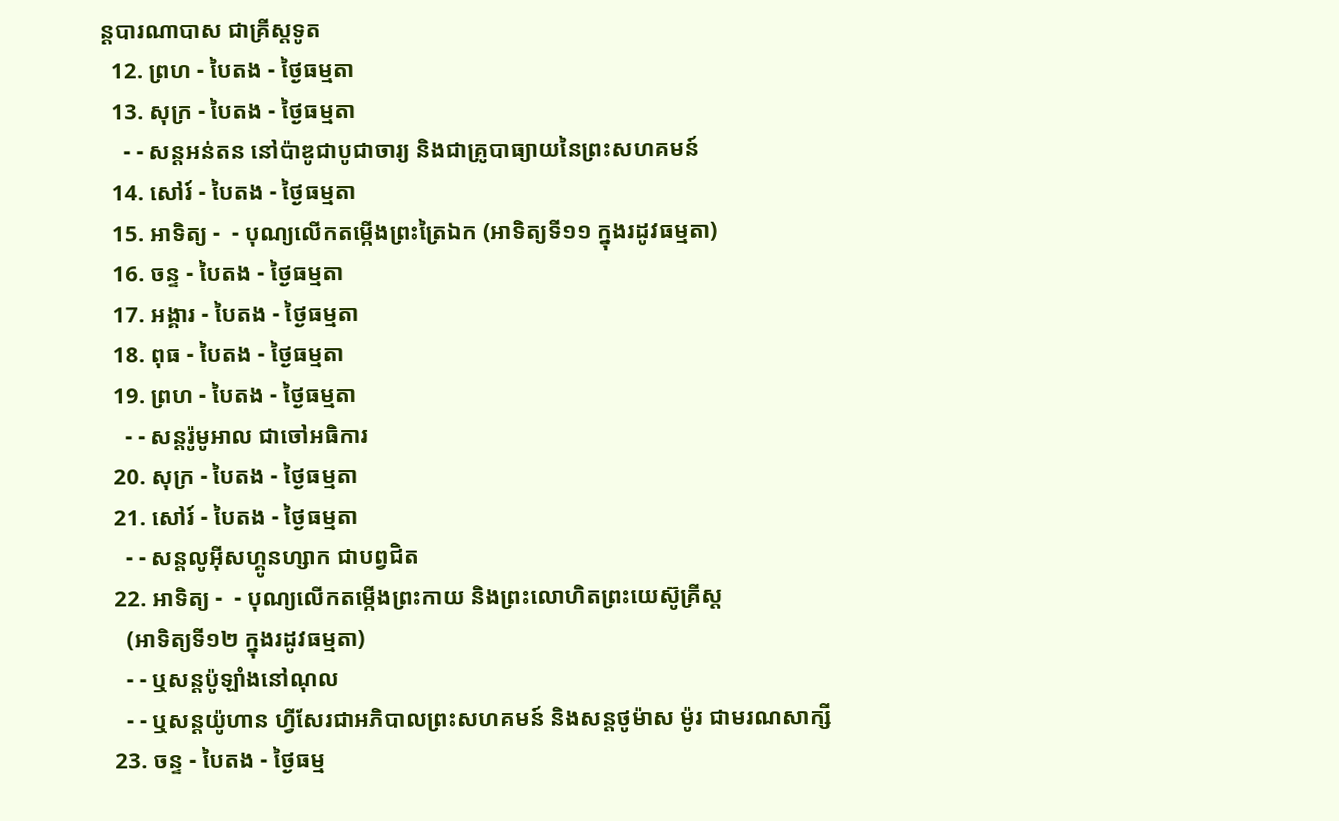ន្ដបារណាបាស ជាគ្រីស្ដទូត
  12. ព្រហ - បៃតង - ថ្ងៃធម្មតា
  13. សុក្រ - បៃតង - ថ្ងៃធម្មតា
    - - សន្ដអន់តន នៅប៉ាឌូជាបូជាចារ្យ និងជាគ្រូបាធ្យាយនៃព្រះសហគមន៍
  14. សៅរ៍ - បៃតង - ថ្ងៃធម្មតា
  15. អាទិត្យ -  - បុណ្យលើកតម្កើងព្រះត្រៃឯក (អាទិត្យទី១១ ក្នុងរដូវធម្មតា)
  16. ចន្ទ - បៃតង - ថ្ងៃធម្មតា
  17. អង្គារ - បៃតង - ថ្ងៃធម្មតា
  18. ពុធ - បៃតង - ថ្ងៃធម្មតា
  19. ព្រហ - បៃតង - ថ្ងៃធម្មតា
    - - សន្ដរ៉ូមូអាល ជាចៅអធិការ
  20. សុក្រ - បៃតង - ថ្ងៃធម្មតា
  21. សៅរ៍ - បៃតង - ថ្ងៃធម្មតា
    - - សន្ដលូអ៊ីសហ្គូនហ្សាក ជាបព្វជិត
  22. អាទិត្យ -  - បុណ្យលើកតម្កើងព្រះកាយ និងព្រះលោហិតព្រះយេស៊ូគ្រីស្ដ
    (អាទិត្យទី១២ ក្នុងរដូវធម្មតា)
    - - ឬសន្ដប៉ូឡាំងនៅណុល
    - - ឬសន្ដយ៉ូហាន ហ្វីសែរជាអភិបាលព្រះសហគមន៍ និងសន្ដថូម៉ាស ម៉ូរ ជាមរណសាក្សី
  23. ចន្ទ - បៃតង - ថ្ងៃធម្ម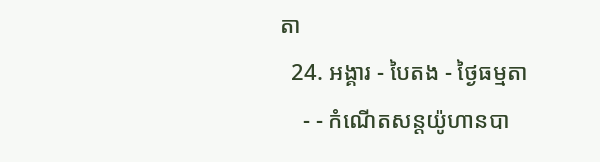តា
  24. អង្គារ - បៃតង - ថ្ងៃធម្មតា
    - - កំណើតសន្ដយ៉ូហានបា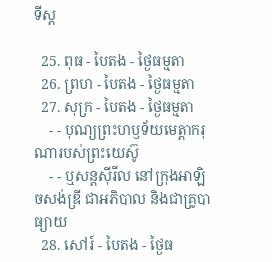ទីស្ដ

  25. ពុធ - បៃតង - ថ្ងៃធម្មតា
  26. ព្រហ - បៃតង - ថ្ងៃធម្មតា
  27. សុក្រ - បៃតង - ថ្ងៃធម្មតា
    - - បុណ្យព្រះហឫទ័យមេត្ដាករុណារបស់ព្រះយេស៊ូ
    - - ឬសន្ដស៊ីរីល នៅក្រុងអាឡិចសង់ឌ្រី ជាអភិបាល និងជាគ្រូបាធ្យាយ
  28. សៅរ៍ - បៃតង - ថ្ងៃធ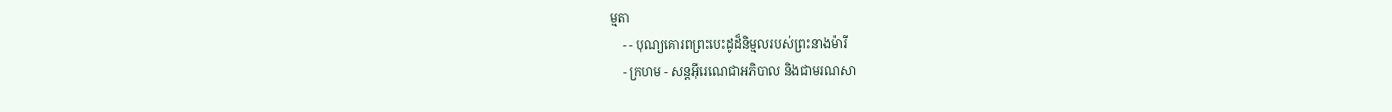ម្មតា
    - - បុណ្យគោរពព្រះបេះដូដ៏និម្មលរបស់ព្រះនាងម៉ារី
    - ក្រហម - សន្ដអ៊ីរេណេជាអភិបាល និងជាមរណសា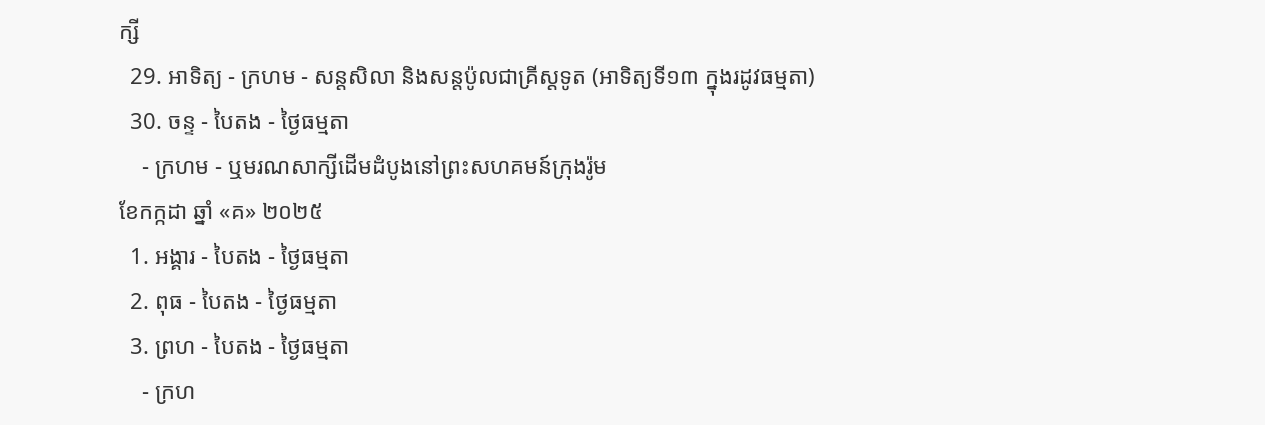ក្សី
  29. អាទិត្យ - ក្រហម - សន្ដសិលា និងសន្ដប៉ូលជាគ្រីស្ដទូត (អាទិត្យទី១៣ ក្នុងរដូវធម្មតា)
  30. ចន្ទ - បៃតង - ថ្ងៃធម្មតា
    - ក្រហម - ឬមរណសាក្សីដើមដំបូងនៅព្រះសហគមន៍ក្រុងរ៉ូម
ខែកក្កដា ឆ្នាំ «គ» ២០២៥
  1. អង្គារ - បៃតង - ថ្ងៃធម្មតា
  2. ពុធ - បៃតង - ថ្ងៃធម្មតា
  3. ព្រហ - បៃតង - ថ្ងៃធម្មតា
    - ក្រហ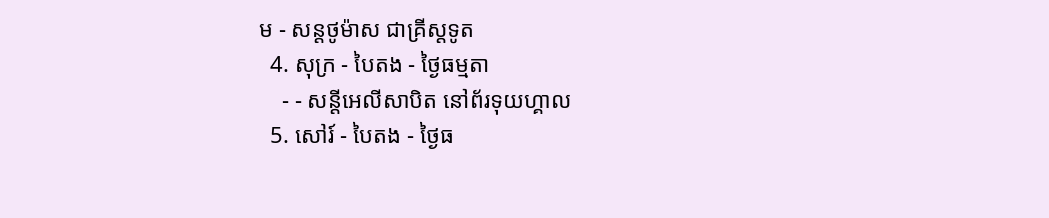ម - សន្ដថូម៉ាស ជាគ្រីស្ដទូត
  4. សុក្រ - បៃតង - ថ្ងៃធម្មតា
    - - សន្ដីអេលីសាបិត នៅព័រទុយហ្គាល
  5. សៅរ៍ - បៃតង - ថ្ងៃធ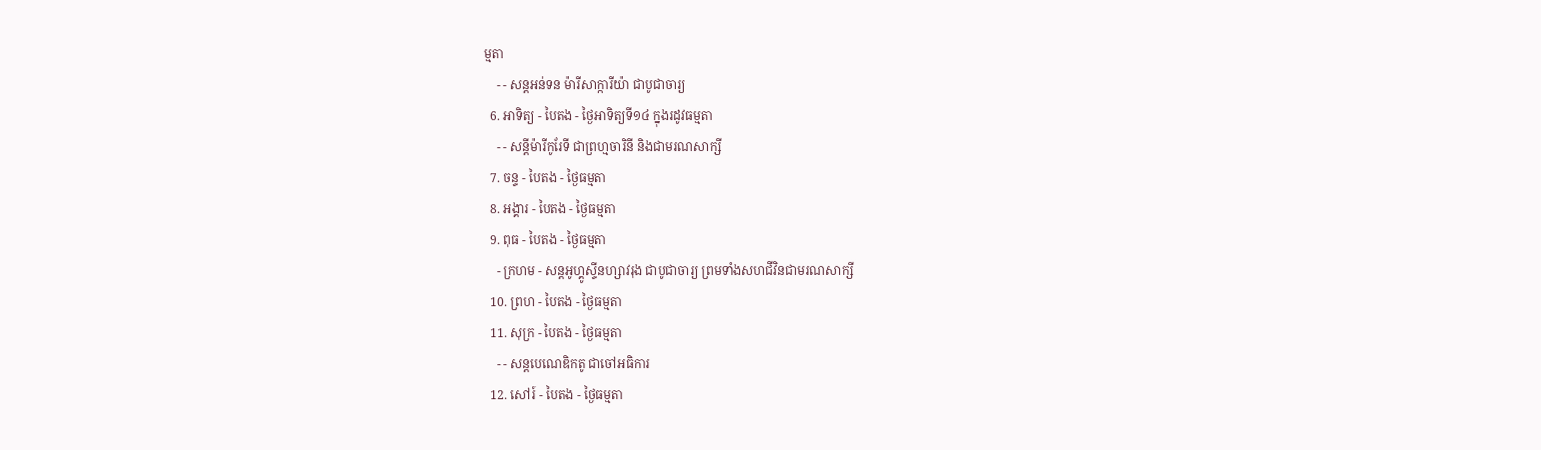ម្មតា
    - - សន្ដអន់ទន ម៉ារីសាក្ការីយ៉ា ជាបូជាចារ្យ
  6. អាទិត្យ - បៃតង - ថ្ងៃអាទិត្យទី១៤ ក្នុងរដូវធម្មតា
    - - សន្ដីម៉ារីកូរែទី ជាព្រហ្មចារិនី និងជាមរណសាក្សី
  7. ចន្ទ - បៃតង - ថ្ងៃធម្មតា
  8. អង្គារ - បៃតង - ថ្ងៃធម្មតា
  9. ពុធ - បៃតង - ថ្ងៃធម្មតា
    - ក្រហម - សន្ដអូហ្គូស្ទីនហ្សាវរុង ជាបូជាចារ្យ ព្រមទាំងសហជីវិនជាមរណសាក្សី
  10. ព្រហ - បៃតង - ថ្ងៃធម្មតា
  11. សុក្រ - បៃតង - ថ្ងៃធម្មតា
    - - សន្ដបេណេឌិកតូ ជាចៅអធិការ
  12. សៅរ៍ - បៃតង - ថ្ងៃធម្មតា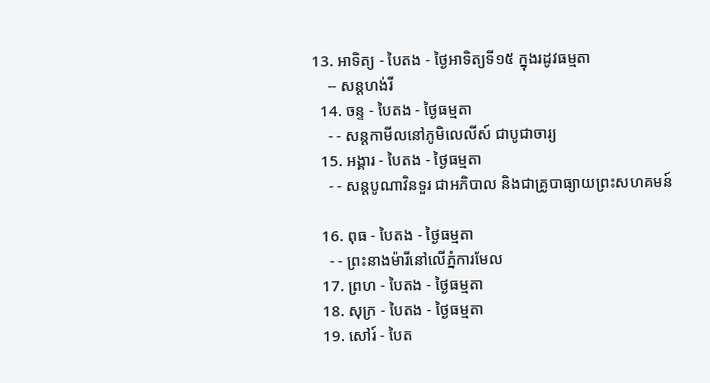13. អាទិត្យ - បៃតង - ថ្ងៃអាទិត្យទី១៥ ក្នុងរដូវធម្មតា
    -- សន្ដហង់រី
  14. ចន្ទ - បៃតង - ថ្ងៃធម្មតា
    - - សន្ដកាមីលនៅភូមិលេលីស៍ ជាបូជាចារ្យ
  15. អង្គារ - បៃតង - ថ្ងៃធម្មតា
    - - សន្ដបូណាវិនទួរ ជាអភិបាល និងជាគ្រូបាធ្យាយព្រះសហគមន៍

  16. ពុធ - បៃតង - ថ្ងៃធម្មតា
    - - ព្រះនាងម៉ារីនៅលើភ្នំការមែល
  17. ព្រហ - បៃតង - ថ្ងៃធម្មតា
  18. សុក្រ - បៃតង - ថ្ងៃធម្មតា
  19. សៅរ៍ - បៃត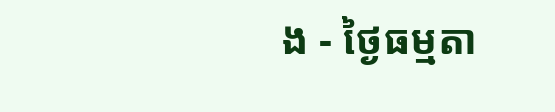ង - ថ្ងៃធម្មតា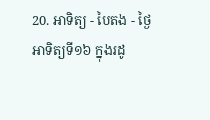20. អាទិត្យ - បៃតង - ថ្ងៃអាទិត្យទី១៦ ក្នុងរដូ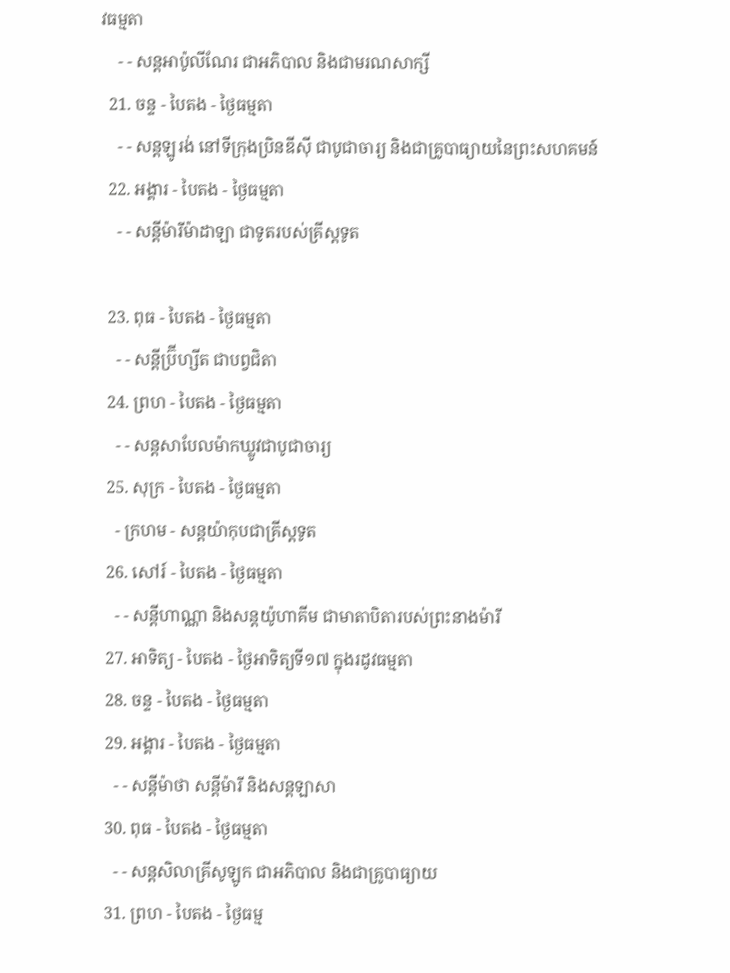វធម្មតា
    - - សន្ដអាប៉ូលីណែរ ជាអភិបាល និងជាមរណសាក្សី
  21. ចន្ទ - បៃតង - ថ្ងៃធម្មតា
    - - សន្ដឡូរង់ នៅទីក្រុងប្រិនឌីស៊ី ជាបូជាចារ្យ និងជាគ្រូបាធ្យាយនៃព្រះសហគមន៍
  22. អង្គារ - បៃតង - ថ្ងៃធម្មតា
    - - សន្ដីម៉ារីម៉ាដាឡា ជាទូតរបស់គ្រីស្ដទូត

  23. ពុធ - បៃតង - ថ្ងៃធម្មតា
    - - សន្ដីប្រ៊ីហ្សីត ជាបព្វជិតា
  24. ព្រហ - បៃតង - ថ្ងៃធម្មតា
    - - សន្ដសាបែលម៉ាកឃ្លូវជាបូជាចារ្យ
  25. សុក្រ - បៃតង - ថ្ងៃធម្មតា
    - ក្រហម - សន្ដយ៉ាកុបជាគ្រីស្ដទូត
  26. សៅរ៍ - បៃតង - ថ្ងៃធម្មតា
    - - សន្ដីហាណ្ណា និងសន្ដយ៉ូហាគីម ជាមាតាបិតារបស់ព្រះនាងម៉ារី
  27. អាទិត្យ - បៃតង - ថ្ងៃអាទិត្យទី១៧ ក្នុងរដូវធម្មតា
  28. ចន្ទ - បៃតង - ថ្ងៃធម្មតា
  29. អង្គារ - បៃតង - ថ្ងៃធម្មតា
    - - សន្ដីម៉ាថា សន្ដីម៉ារី និងសន្ដឡាសា
  30. ពុធ - បៃតង - ថ្ងៃធម្មតា
    - - សន្ដសិលាគ្រីសូឡូក ជាអភិបាល និងជាគ្រូបាធ្យាយ
  31. ព្រហ - បៃតង - ថ្ងៃធម្ម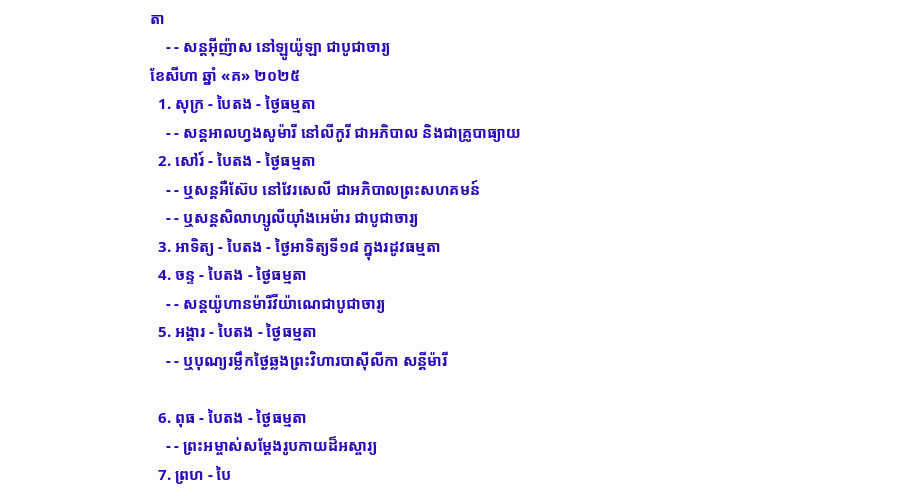តា
    - - សន្ដអ៊ីញ៉ាស នៅឡូយ៉ូឡា ជាបូជាចារ្យ
ខែសីហា ឆ្នាំ «គ» ២០២៥
  1. សុក្រ - បៃតង - ថ្ងៃធម្មតា
    - - សន្ដអាលហ្វងសូម៉ារី នៅលីកូរី ជាអភិបាល និងជាគ្រូបាធ្យាយ
  2. សៅរ៍ - បៃតង - ថ្ងៃធម្មតា
    - - ឬសន្ដអឺស៊ែប នៅវែរសេលី ជាអភិបាលព្រះសហគមន៍
    - - ឬសន្ដសិលាហ្សូលីយ៉ាំងអេម៉ារ ជាបូជាចារ្យ
  3. អាទិត្យ - បៃតង - ថ្ងៃអាទិត្យទី១៨ ក្នុងរដូវធម្មតា
  4. ចន្ទ - បៃតង - ថ្ងៃធម្មតា
    - - សន្ដយ៉ូហានម៉ារីវីយ៉ាណេជាបូជាចារ្យ
  5. អង្គារ - បៃតង - ថ្ងៃធម្មតា
    - - ឬបុណ្យរម្លឹកថ្ងៃឆ្លងព្រះវិហារបាស៊ីលីកា សន្ដីម៉ារី

  6. ពុធ - បៃតង - ថ្ងៃធម្មតា
    - - ព្រះអម្ចាស់សម្ដែងរូបកាយដ៏អស្ចារ្យ
  7. ព្រហ - បៃ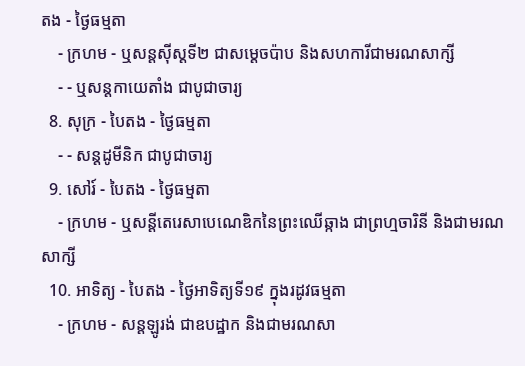តង - ថ្ងៃធម្មតា
    - ក្រហម - ឬសន្ដស៊ីស្ដទី២ ជាសម្ដេចប៉ាប និងសហការីជាមរណសាក្សី
    - - ឬសន្ដកាយេតាំង ជាបូជាចារ្យ
  8. សុក្រ - បៃតង - ថ្ងៃធម្មតា
    - - សន្ដដូមីនិក ជាបូជាចារ្យ
  9. សៅរ៍ - បៃតង - ថ្ងៃធម្មតា
    - ក្រហម - ឬសន្ដីតេរេសាបេណេឌិកនៃព្រះឈើឆ្កាង ជាព្រហ្មចារិនី និងជាមរណសាក្សី
  10. អាទិត្យ - បៃតង - ថ្ងៃអាទិត្យទី១៩ ក្នុងរដូវធម្មតា
    - ក្រហម - សន្ដឡូរង់ ជាឧបដ្ឋាក និងជាមរណសា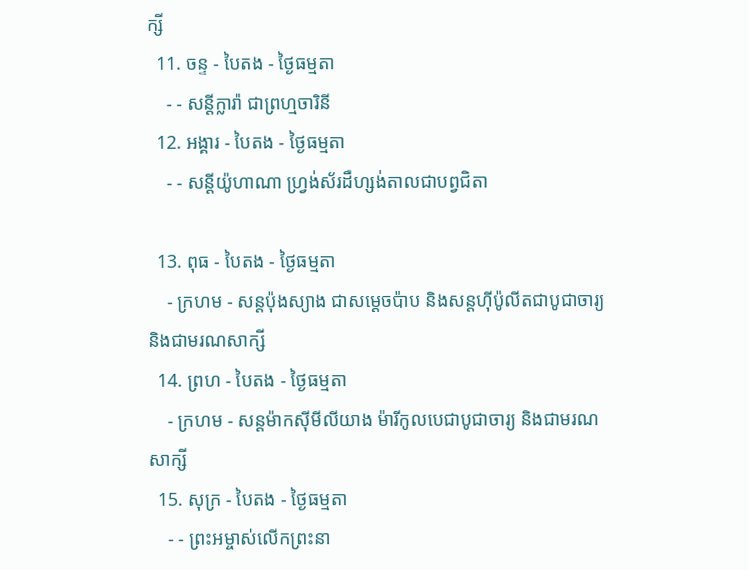ក្សី
  11. ចន្ទ - បៃតង - ថ្ងៃធម្មតា
    - - សន្ដីក្លារ៉ា ជាព្រហ្មចារិនី
  12. អង្គារ - បៃតង - ថ្ងៃធម្មតា
    - - សន្ដីយ៉ូហាណា ហ្វ្រង់ស័រដឺហ្សង់តាលជាបព្វជិតា

  13. ពុធ - បៃតង - ថ្ងៃធម្មតា
    - ក្រហម - សន្ដប៉ុងស្យាង ជាសម្ដេចប៉ាប និងសន្ដហ៊ីប៉ូលីតជាបូជាចារ្យ និងជាមរណសាក្សី
  14. ព្រហ - បៃតង - ថ្ងៃធម្មតា
    - ក្រហម - សន្ដម៉ាកស៊ីមីលីយាង ម៉ារីកូលបេជាបូជាចារ្យ និងជាមរណសាក្សី
  15. សុក្រ - បៃតង - ថ្ងៃធម្មតា
    - - ព្រះអម្ចាស់លើកព្រះនា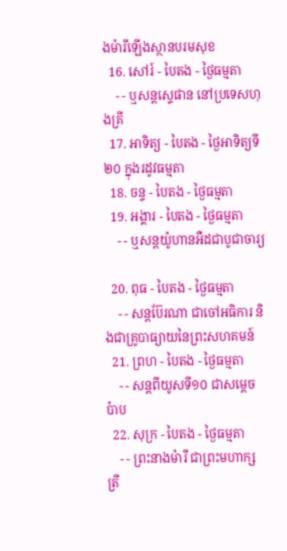ងម៉ារីឡើងស្ថានបរមសុខ
  16. សៅរ៍ - បៃតង - ថ្ងៃធម្មតា
    - - ឬសន្ដស្ទេផាន នៅប្រទេសហុងគ្រី
  17. អាទិត្យ - បៃតង - ថ្ងៃអាទិត្យទី២០ ក្នុងរដូវធម្មតា
  18. ចន្ទ - បៃតង - ថ្ងៃធម្មតា
  19. អង្គារ - បៃតង - ថ្ងៃធម្មតា
    - - ឬសន្ដយ៉ូហានអឺដជាបូជាចារ្យ

  20. ពុធ - បៃតង - ថ្ងៃធម្មតា
    - - សន្ដប៊ែរណា ជាចៅអធិការ និងជាគ្រូបាធ្យាយនៃព្រះសហគមន៍
  21. ព្រហ - បៃតង - ថ្ងៃធម្មតា
    - - សន្ដពីយូសទី១០ ជាសម្ដេចប៉ាប
  22. សុក្រ - បៃតង - ថ្ងៃធម្មតា
    - - ព្រះនាងម៉ារី ជាព្រះមហាក្សត្រី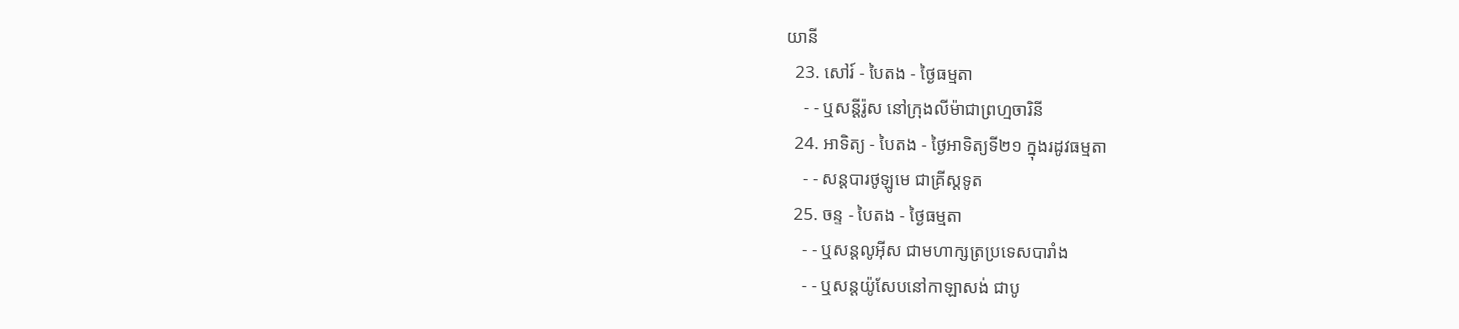យានី
  23. សៅរ៍ - បៃតង - ថ្ងៃធម្មតា
    - - ឬសន្ដីរ៉ូស នៅក្រុងលីម៉ាជាព្រហ្មចារិនី
  24. អាទិត្យ - បៃតង - ថ្ងៃអាទិត្យទី២១ ក្នុងរដូវធម្មតា
    - - សន្ដបារថូឡូមេ ជាគ្រីស្ដទូត
  25. ចន្ទ - បៃតង - ថ្ងៃធម្មតា
    - - ឬសន្ដលូអ៊ីស ជាមហាក្សត្រប្រទេសបារាំង
    - - ឬសន្ដយ៉ូសែបនៅកាឡាសង់ ជាបូ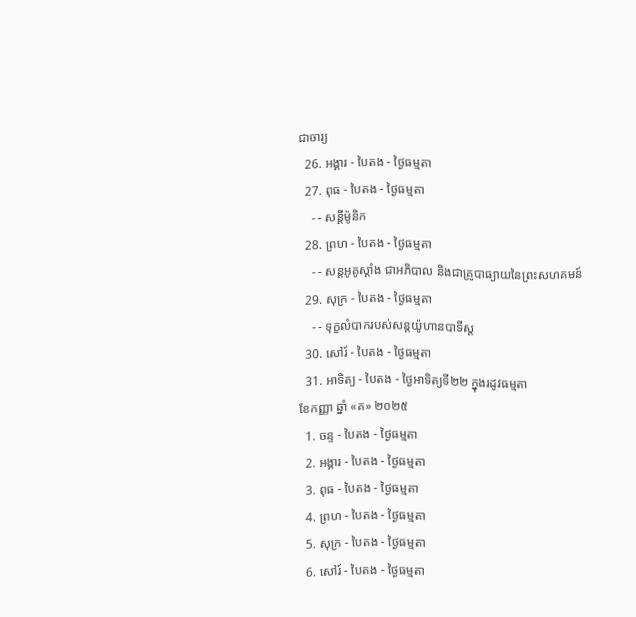ជាចារ្យ
  26. អង្គារ - បៃតង - ថ្ងៃធម្មតា
  27. ពុធ - បៃតង - ថ្ងៃធម្មតា
    - - សន្ដីម៉ូនិក
  28. ព្រហ - បៃតង - ថ្ងៃធម្មតា
    - - សន្ដអូគូស្ដាំង ជាអភិបាល និងជាគ្រូបាធ្យាយនៃព្រះសហគមន៍
  29. សុក្រ - បៃតង - ថ្ងៃធម្មតា
    - - ទុក្ខលំបាករបស់សន្ដយ៉ូហានបាទីស្ដ
  30. សៅរ៍ - បៃតង - ថ្ងៃធម្មតា
  31. អាទិត្យ - បៃតង - ថ្ងៃអាទិត្យទី២២ ក្នុងរដូវធម្មតា
ខែកញ្ញា ឆ្នាំ «គ» ២០២៥
  1. ចន្ទ - បៃតង - ថ្ងៃធម្មតា
  2. អង្គារ - បៃតង - ថ្ងៃធម្មតា
  3. ពុធ - បៃតង - ថ្ងៃធម្មតា
  4. ព្រហ - បៃតង - ថ្ងៃធម្មតា
  5. សុក្រ - បៃតង - ថ្ងៃធម្មតា
  6. សៅរ៍ - បៃតង - ថ្ងៃធម្មតា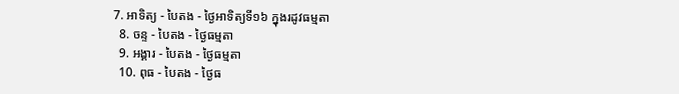7. អាទិត្យ - បៃតង - ថ្ងៃអាទិត្យទី១៦ ក្នុងរដូវធម្មតា
  8. ចន្ទ - បៃតង - ថ្ងៃធម្មតា
  9. អង្គារ - បៃតង - ថ្ងៃធម្មតា
  10. ពុធ - បៃតង - ថ្ងៃធ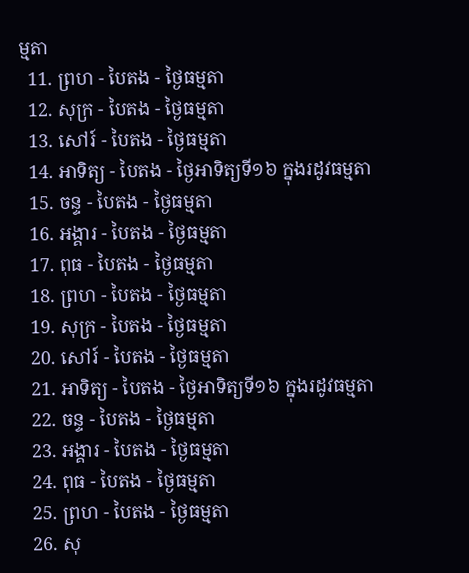ម្មតា
  11. ព្រហ - បៃតង - ថ្ងៃធម្មតា
  12. សុក្រ - បៃតង - ថ្ងៃធម្មតា
  13. សៅរ៍ - បៃតង - ថ្ងៃធម្មតា
  14. អាទិត្យ - បៃតង - ថ្ងៃអាទិត្យទី១៦ ក្នុងរដូវធម្មតា
  15. ចន្ទ - បៃតង - ថ្ងៃធម្មតា
  16. អង្គារ - បៃតង - ថ្ងៃធម្មតា
  17. ពុធ - បៃតង - ថ្ងៃធម្មតា
  18. ព្រហ - បៃតង - ថ្ងៃធម្មតា
  19. សុក្រ - បៃតង - ថ្ងៃធម្មតា
  20. សៅរ៍ - បៃតង - ថ្ងៃធម្មតា
  21. អាទិត្យ - បៃតង - ថ្ងៃអាទិត្យទី១៦ ក្នុងរដូវធម្មតា
  22. ចន្ទ - បៃតង - ថ្ងៃធម្មតា
  23. អង្គារ - បៃតង - ថ្ងៃធម្មតា
  24. ពុធ - បៃតង - ថ្ងៃធម្មតា
  25. ព្រហ - បៃតង - ថ្ងៃធម្មតា
  26. សុ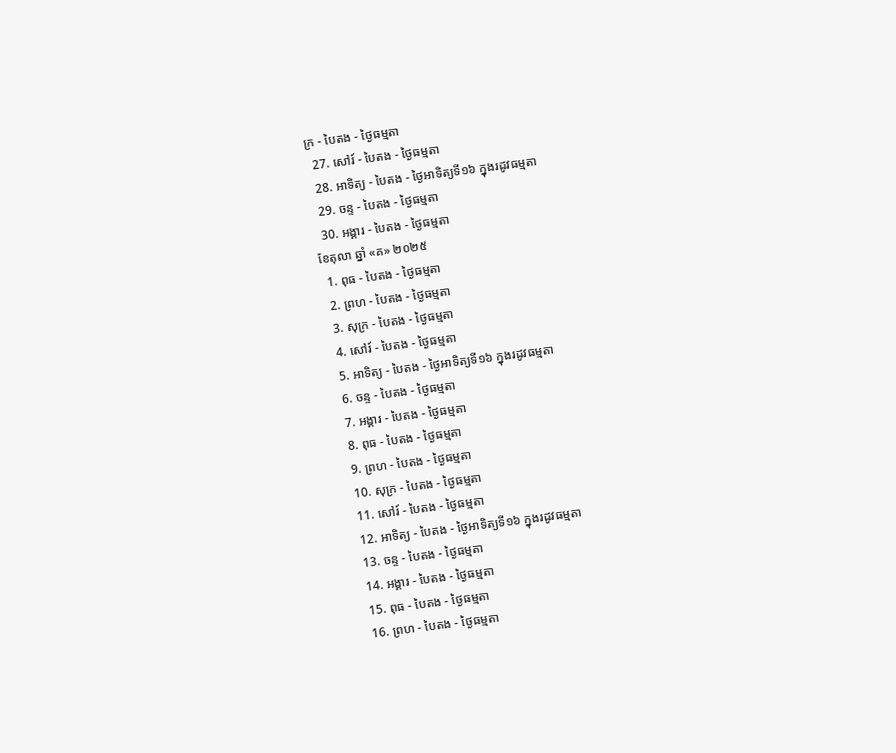ក្រ - បៃតង - ថ្ងៃធម្មតា
  27. សៅរ៍ - បៃតង - ថ្ងៃធម្មតា
  28. អាទិត្យ - បៃតង - ថ្ងៃអាទិត្យទី១៦ ក្នុងរដូវធម្មតា
  29. ចន្ទ - បៃតង - ថ្ងៃធម្មតា
  30. អង្គារ - បៃតង - ថ្ងៃធម្មតា
ខែតុលា ឆ្នាំ «គ» ២០២៥
  1. ពុធ - បៃតង - ថ្ងៃធម្មតា
  2. ព្រហ - បៃតង - ថ្ងៃធម្មតា
  3. សុក្រ - បៃតង - ថ្ងៃធម្មតា
  4. សៅរ៍ - បៃតង - ថ្ងៃធម្មតា
  5. អាទិត្យ - បៃតង - ថ្ងៃអាទិត្យទី១៦ ក្នុងរដូវធម្មតា
  6. ចន្ទ - បៃតង - ថ្ងៃធម្មតា
  7. អង្គារ - បៃតង - ថ្ងៃធម្មតា
  8. ពុធ - បៃតង - ថ្ងៃធម្មតា
  9. ព្រហ - បៃតង - ថ្ងៃធម្មតា
  10. សុក្រ - បៃតង - ថ្ងៃធម្មតា
  11. សៅរ៍ - បៃតង - ថ្ងៃធម្មតា
  12. អាទិត្យ - បៃតង - ថ្ងៃអាទិត្យទី១៦ ក្នុងរដូវធម្មតា
  13. ចន្ទ - បៃតង - ថ្ងៃធម្មតា
  14. អង្គារ - បៃតង - ថ្ងៃធម្មតា
  15. ពុធ - បៃតង - ថ្ងៃធម្មតា
  16. ព្រហ - បៃតង - ថ្ងៃធម្មតា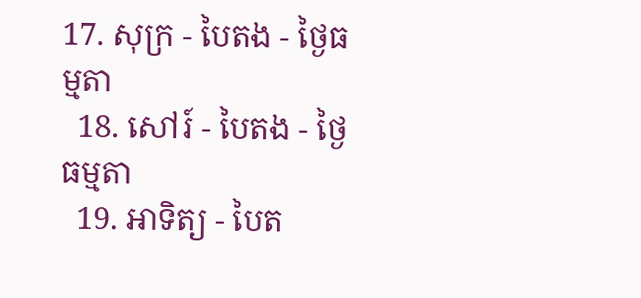17. សុក្រ - បៃតង - ថ្ងៃធម្មតា
  18. សៅរ៍ - បៃតង - ថ្ងៃធម្មតា
  19. អាទិត្យ - បៃត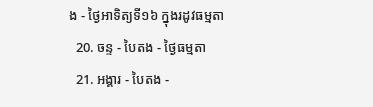ង - ថ្ងៃអាទិត្យទី១៦ ក្នុងរដូវធម្មតា
  20. ចន្ទ - បៃតង - ថ្ងៃធម្មតា
  21. អង្គារ - បៃតង -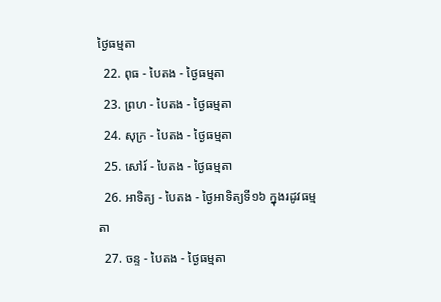ថ្ងៃធម្មតា
  22. ពុធ - បៃតង - ថ្ងៃធម្មតា
  23. ព្រហ - បៃតង - ថ្ងៃធម្មតា
  24. សុក្រ - បៃតង - ថ្ងៃធម្មតា
  25. សៅរ៍ - បៃតង - ថ្ងៃធម្មតា
  26. អាទិត្យ - បៃតង - ថ្ងៃអាទិត្យទី១៦ ក្នុងរដូវធម្មតា
  27. ចន្ទ - បៃតង - ថ្ងៃធម្មតា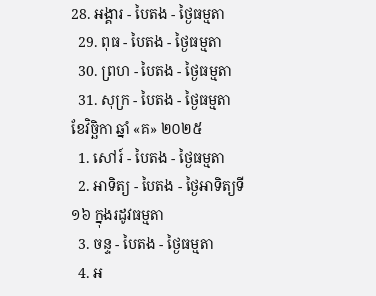28. អង្គារ - បៃតង - ថ្ងៃធម្មតា
  29. ពុធ - បៃតង - ថ្ងៃធម្មតា
  30. ព្រហ - បៃតង - ថ្ងៃធម្មតា
  31. សុក្រ - បៃតង - ថ្ងៃធម្មតា
ខែវិច្ឆិកា ឆ្នាំ «គ» ២០២៥
  1. សៅរ៍ - បៃតង - ថ្ងៃធម្មតា
  2. អាទិត្យ - បៃតង - ថ្ងៃអាទិត្យទី១៦ ក្នុងរដូវធម្មតា
  3. ចន្ទ - បៃតង - ថ្ងៃធម្មតា
  4. អ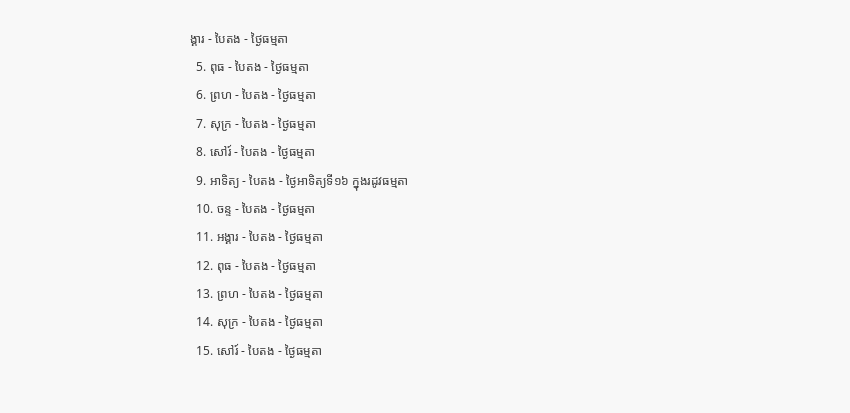ង្គារ - បៃតង - ថ្ងៃធម្មតា
  5. ពុធ - បៃតង - ថ្ងៃធម្មតា
  6. ព្រហ - បៃតង - ថ្ងៃធម្មតា
  7. សុក្រ - បៃតង - ថ្ងៃធម្មតា
  8. សៅរ៍ - បៃតង - ថ្ងៃធម្មតា
  9. អាទិត្យ - បៃតង - ថ្ងៃអាទិត្យទី១៦ ក្នុងរដូវធម្មតា
  10. ចន្ទ - បៃតង - ថ្ងៃធម្មតា
  11. អង្គារ - បៃតង - ថ្ងៃធម្មតា
  12. ពុធ - បៃតង - ថ្ងៃធម្មតា
  13. ព្រហ - បៃតង - ថ្ងៃធម្មតា
  14. សុក្រ - បៃតង - ថ្ងៃធម្មតា
  15. សៅរ៍ - បៃតង - ថ្ងៃធម្មតា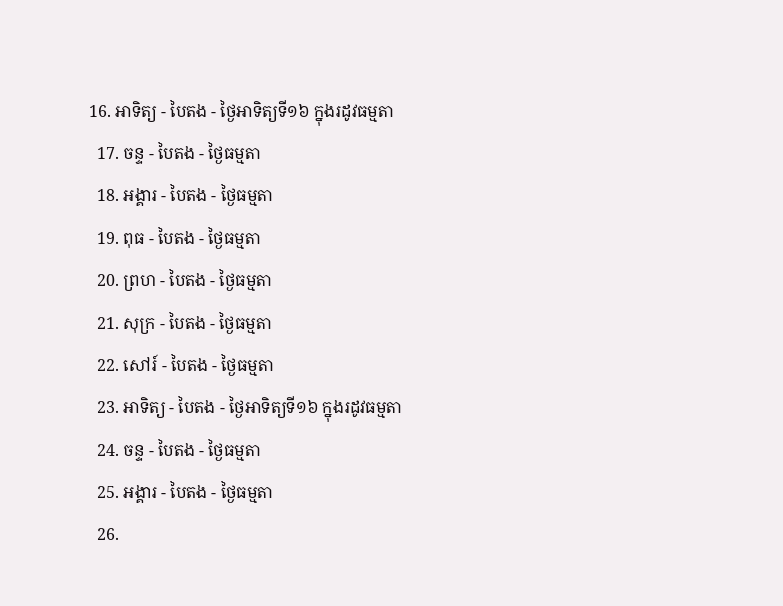16. អាទិត្យ - បៃតង - ថ្ងៃអាទិត្យទី១៦ ក្នុងរដូវធម្មតា
  17. ចន្ទ - បៃតង - ថ្ងៃធម្មតា
  18. អង្គារ - បៃតង - ថ្ងៃធម្មតា
  19. ពុធ - បៃតង - ថ្ងៃធម្មតា
  20. ព្រហ - បៃតង - ថ្ងៃធម្មតា
  21. សុក្រ - បៃតង - ថ្ងៃធម្មតា
  22. សៅរ៍ - បៃតង - ថ្ងៃធម្មតា
  23. អាទិត្យ - បៃតង - ថ្ងៃអាទិត្យទី១៦ ក្នុងរដូវធម្មតា
  24. ចន្ទ - បៃតង - ថ្ងៃធម្មតា
  25. អង្គារ - បៃតង - ថ្ងៃធម្មតា
  26.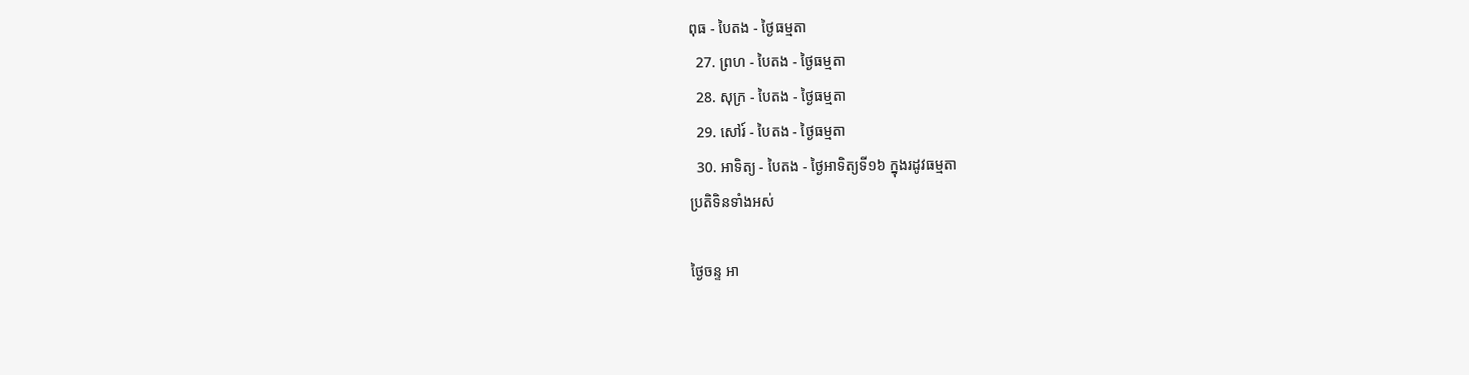ពុធ - បៃតង - ថ្ងៃធម្មតា
  27. ព្រហ - បៃតង - ថ្ងៃធម្មតា
  28. សុក្រ - បៃតង - ថ្ងៃធម្មតា
  29. សៅរ៍ - បៃតង - ថ្ងៃធម្មតា
  30. អាទិត្យ - បៃតង - ថ្ងៃអាទិត្យទី១៦ ក្នុងរដូវធម្មតា
ប្រតិទិនទាំងអស់

ថ្ងៃចន្ទ អា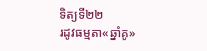ទិត្យទី២២
រដូវធម្មតា«ឆ្នាំគូ»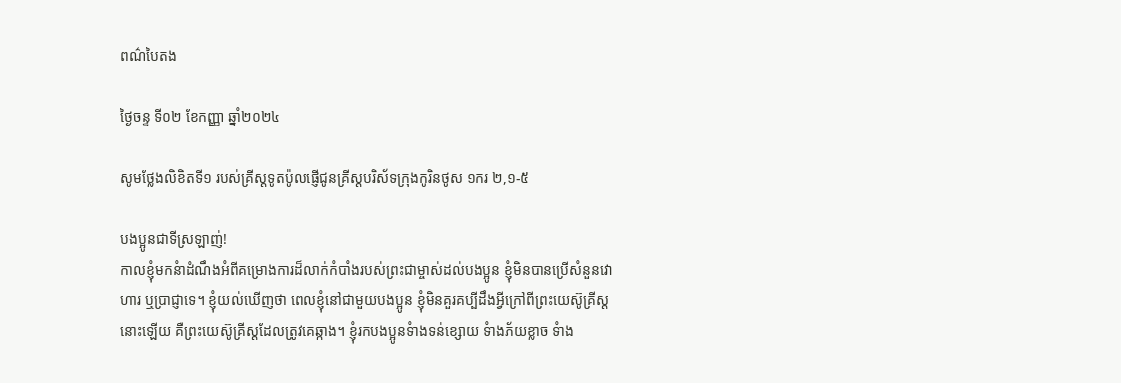ពណ៌បៃតង

ថ្ងៃចន្ទ ទី០២ ខែកញ្ញា ឆ្នាំ២០២៤

សូមថ្លែងលិខិតទី១ របស់គ្រីស្ដទូតប៉ូលផ្ញើជូនគ្រីស្ដបរិស័ទក្រុងកូរិនថូស ១ករ ២,១-៥

បងប្អូនជាទីស្រឡាញ់!
កាលខ្ញុំមកនំាដំណឹងអំពីគម្រោងការដ៏លាក់កំបាំងរបស់ព្រះជាម្ចាស់ដល់បងប្អូន ខ្ញុំមិនបានប្រើសំនួនវោហារ ឬប្រាជ្ញាទេ។ ខ្ញុំយល់ឃើញថា ពេលខ្ញុំនៅជាមួយបងប្អូន ខ្ញុំមិនគួរគប្បីដឹងអ្វីក្រៅពីព្រះយេស៊ូគ្រីស្ដនោះឡើយ គឺព្រះយេស៊ូគ្រីស្ដដែលត្រូវគេឆ្កាង។ ខ្ញុំរកបងប្អូនទំាងទន់ខ្សោយ ទំាងភ័យខ្លាច ទំាង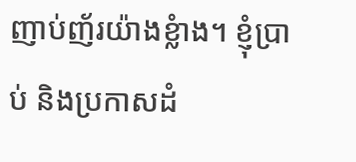ញាប់ញ័រយ៉ាងខ្លំាង។ ខ្ញុំប្រាប់ និងប្រកាសដំ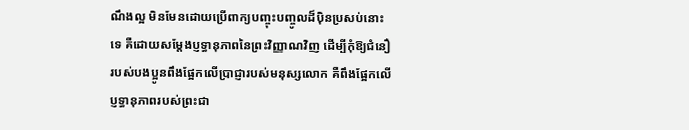ណឹងល្អ មិនមែនដោយប្រើពាក្យបញ្ចុះបញ្ចូលដ៏ប៉ិនប្រសប់នោះទេ គឺដោយសម្ដែងប្ញទ្ធានុភាពនៃព្រះវិញ្ញាណវិញ ដើម្បីកុំឱ្យជំនឿរបស់បងប្អូនពឹងផ្អែកលើប្រាជ្ញារបស់មនុស្សលោក គឺពឹងផ្អែកលើប្ញទ្ធានុភាពរបស់ព្រះជា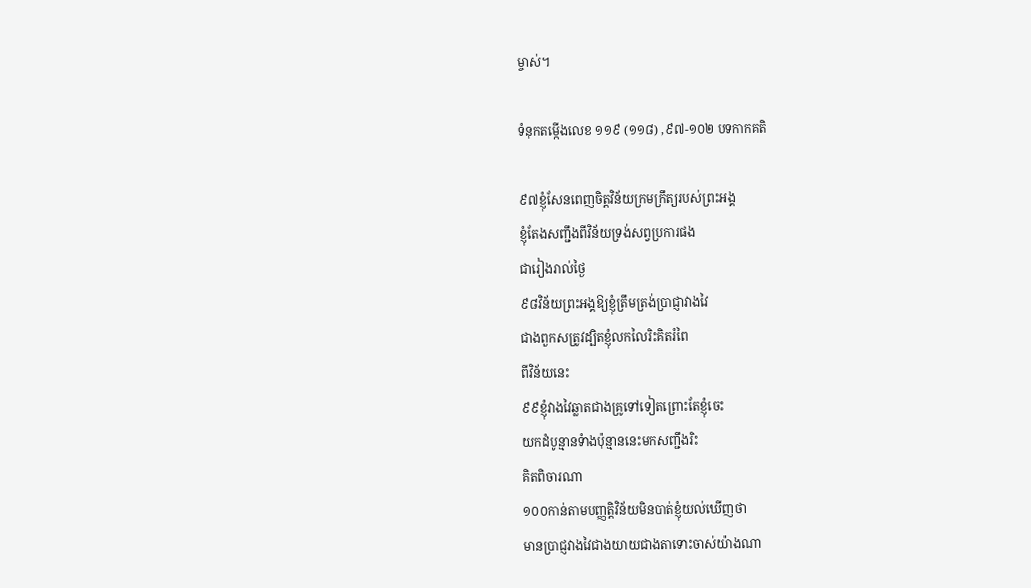ម្ចាស់។

ទំនុកតម្កើងលេខ ១១៩ (១១៨) ,៩៧-១០២ បទកាកគតិ

៩៧ខ្ញុំសែនពេញចិត្តវិន័យក្រមក្រឹត្យរបស់ព្រះអង្គ
ខ្ញុំតែងសញ្ជឹងពីវិន័យទ្រង់សព្វប្រការផង
ជារៀងរាល់ថ្ងៃ
៩៨វិន័យព្រះអង្គឱ្យខ្ញុំត្រឹមត្រង់ប្រាជ្ញាវាងវៃ
ជាងពួកសត្រូវដ្បិតខ្ញុំលកលៃរិះគិតរំពៃ
ពីវិន័យនេះ
៩៩ខ្ញុំវាងវៃឆ្លាតជាងគ្រូទៅទៀតព្រោះតែខ្ញុំចេះ
យកដំបូន្មានទំាងប៉ុន្មាននេះមកសញ្ជឹងរិះ
គិតពិចារណា
១០០កាន់តាមបញ្ញត្តិវិន័យមិនបាត់ខ្ញុំយល់ឃើញថា
មានប្រាជ្ញវាងវៃជាងយាយជាងតាទោះចាស់យ៉ាងណា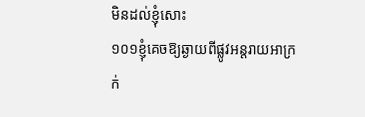មិនដល់ខ្ញុំសោះ
១០១ខ្ញុំគេចឱ្យឆ្ងាយពីផ្លូវអន្ដរាយអាក្រក់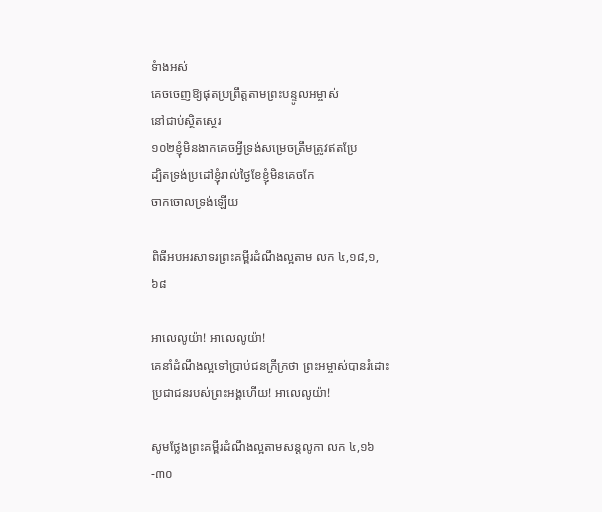ទំាងអស់
គេចចេញឱ្យផុតប្រព្រឹត្តតាមព្រះបន្ទូលអម្ចាស់
នៅជាប់ស្ថិតស្ថេរ
១០២ខ្ញុំមិនងាកគេចអ្វីទ្រង់សម្រេចត្រឹមត្រូវឥតប្រែ
ដ្បិតទ្រង់ប្រដៅខ្ញុំរាល់ថ្ងៃខែខ្ញុំមិនគេចកែ
ចាកចោលទ្រង់ឡើយ

ពិធីអបអរសាទរព្រះគម្ពីរដំណឹងល្អតាម លក ៤,១៨,១,៦៨

អាលេលូយ៉ា! អាលេលូយ៉ា!
គេនាំដំណឹងល្អទៅប្រាប់ជនក្រីក្រថា ព្រះអម្ចាស់បានរំដោះប្រជាជនរបស់ព្រះអង្គហើយ! អាលេលូយ៉ា!

សូមថ្លែងព្រះគម្ពីរដំណឹងល្អតាមសន្តលូកា លក ៤,១៦-៣០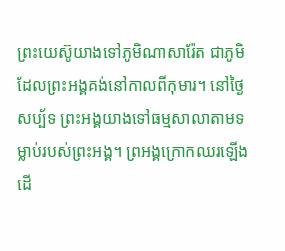ព្រះយេស៊ូយាងទៅភូមិណាសារ៉ែត ជាភូមិដែលព្រះអង្គគង់នៅកាលពីកុមារ។ នៅថ្ងៃសប្ប័ទ ព្រះអង្គយាងទៅធម្មសាលាតាមទម្លាប់របស់ព្រះអង្គ។ ព្រអង្គក្រោកឈរឡើង ដើ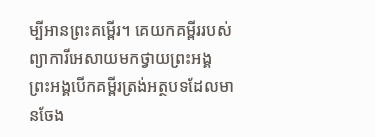ម្បីអានព្រះគម្ពើរ។ គេយកគម្ពីររបស់ព្យាការីអេសាយមកថ្វាយព្រះអង្គ ព្រះអង្គបើកគម្ពីរត្រង់អត្ថបទដែលមានចែង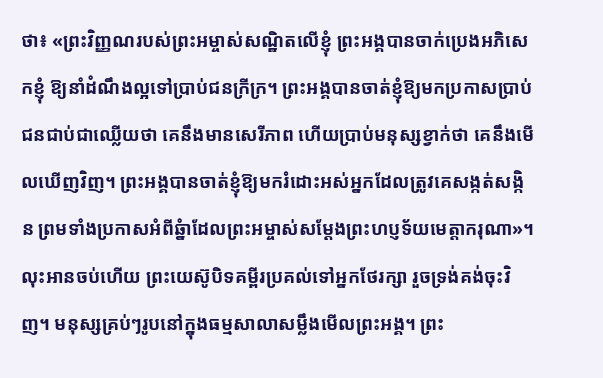ថា៖ «ព្រះវិញ្ញណរបស់ព្រះអម្ចាស់សណ្ឋិតលើខ្ញុំ ព្រះអង្គបានចាក់ប្រេងអភិសេកខ្ញុំ ឱ្យនាំដំណឹងល្អទៅប្រាប់ជនក្រីក្រ។ ព្រះអង្គបានចាត់ខ្ញុំឱ្យមកប្រកាសប្រាប់ជនជាប់ជាឈ្លើយថា គេនឹងមានសេរីភាព ហើយប្រាប់មនុស្សខ្វាក់ថា គេនឹងមើលឃើញវិញ។ ព្រះអង្គបានចាត់ខ្ញុំឱ្យមករំដោះអស់អ្នកដែលត្រូវគេសង្កត់សង្កិន ព្រមទាំងប្រកាសអំពីឆ្នំាដែលព្រះអម្ចាស់សម្ដែងព្រះហប្ញទ័យមេត្តាករុណា»។ លុះអានចប់ហើយ ព្រះយេស៊ូបិទគម្ពីរប្រគល់ទៅអ្នកថែរក្សា រួចទ្រង់គង់ចុះវិញ។ មនុស្សគ្រប់ៗរូបនៅក្នុងធម្មសាលាសម្លឹងមើលព្រះអង្គ។ ព្រះ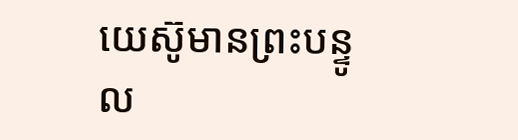យេស៊ូមានព្រះបន្ទូល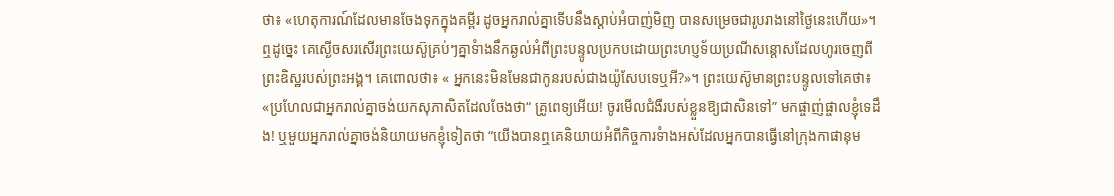ថា៖ «ហេតុការណ៍ដែលមានចែងទុកក្នុងគម្ពីរ ដូចអ្នករាល់គ្នាទើបនឹងស្ដាប់អំបាញ់មិញ បានសម្រេចជារូបរាងនៅថ្ងៃនេះហើយ»។ ឮដូច្នេះ គេស្ងើចសរសើរព្រះយេស៊ូគ្រប់ៗគ្នាទំាងនឹកឆ្ងល់អំពីព្រះបន្ទូលប្រកបដោយព្រះហប្ញទ័យប្រណីសន្ដោសដែលហូរចេញពីព្រះឧិស្ឋរបស់ព្រះអង្គ។ គេពោលថា៖ « អ្នកនេះមិនមែនជាកូនរបស់ជាងយ៉ូសែបទេឬអី?»។ ព្រះយេស៊ូមានព្រះបន្ទូលទៅគេថា៖ «ប្រហែលជាអ្នករាល់គ្នាចង់យកសុភាសិតដែលចែងថា“ គ្រូពេទ្យអើយ! ចូរមើលជំងឺរបស់ខ្លួនឱ្យជាសិនទៅ” មកផ្ចាញ់ផ្ចាលខ្ញុំទេដឹង! ឬមួយអ្នករាល់គ្នាចង់និយាយមកខ្ញុំទៀតថា “យើងបានឮគេនិយាយអំពីកិច្ចការទំាងអស់ដែលអ្នកបានធ្វើនៅក្រុងកាផានុម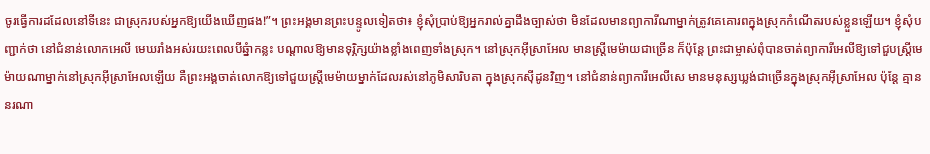ចូរធើ្វការដដែលនៅទីនេះ ជាស្រុករបស់អ្នកឱ្យយើងឃើញផង!”។ ព្រះអង្គមានព្រះបន្ទូលទៀតថា៖ ខ្ញុំសុំប្រាប់ឱ្យអ្នករាល់គ្នាដឹងច្បាស់ថា មិនដែលមានព្យាការីណាម្នាក់ត្រូវគេគោរពក្នុងស្រុកកំណើតរបស់ខ្លួនឡើយ។ ខ្ញុំសុំបញ្ជាក់ថា នៅជំនាន់លោកអេលី មេឃរាំងអស់រយះពេលបីឆ្នំាកន្លះ បណ្ដាលឱ្យមានទុរ្ភិក្សយ៉ាងខ្លាំងពេញទាំងស្រុក។ នៅស្រុកអ៊ីស្រាអែល មានស្ដ្រីមេម៉ាយជាច្រើន ក៏ប៉ុន្ដែ ព្រះជាម្ចាស់ពុំបានចាត់ព្យាការីអេលីឱ្យទៅជួបស្រ្ដីមេម៉ាយណាម្នាក់នៅស្រុកអ៊ីស្រាអែលឡើយ គឺព្រះអង្គចាត់លោកឱ្យទៅជួយស្ដ្រីមេម៉ាយម្នាក់ដែលរស់នៅភូមិសារិបតា ក្នុងស្រុកស៊ីដូនវិញ។ នៅជំនាន់ព្យាការីអេលីសេ មានមនុស្សឃ្លង់ជាច្រើនក្នុងស្រុកអ៊ីស្រាអែល ប៉ុន្ដែ គ្មាននរណា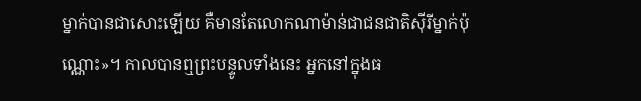ម្នាក់បានជាសោះឡើយ គឺមានតែលោកណាម៉ាន់ជាជនជាតិស៊ីរីម្នាក់ប៉ុណ្ណោះ»។ កាលបានឮព្រះបន្ទូលទាំងនេះ អ្នកនៅក្នុងធ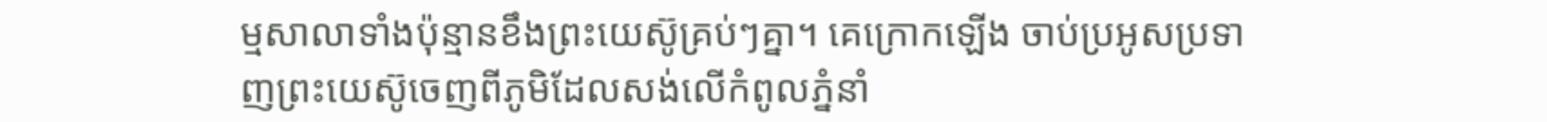ម្មសាលាទាំងប៉ុន្មានខឹងព្រះយេស៊ូគ្រប់ៗគ្នា។ គេក្រោកឡើង ចាប់ប្រអូសប្រទាញព្រះយេស៊ូចេញពីភូមិដែលសង់លើកំពូលភ្នំនាំ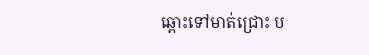ឆ្ពោះទៅមាត់ជ្រោះ ប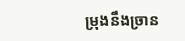ម្រុងនឹងច្រាន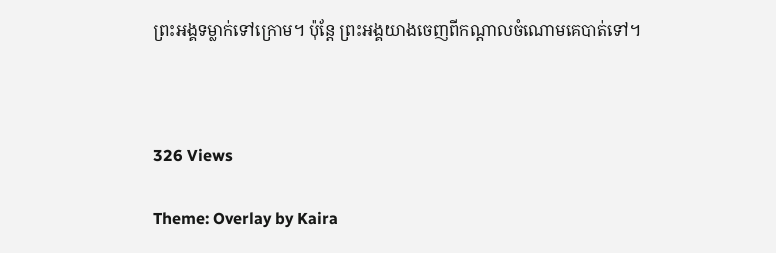ព្រះអង្គទម្លាក់ទៅក្រោម។ ប៉ុន្ដែ ព្រះអង្គយាងចេញពីកណ្ដាលចំណោមគេបាត់ទៅ។



326 Views

Theme: Overlay by Kaira